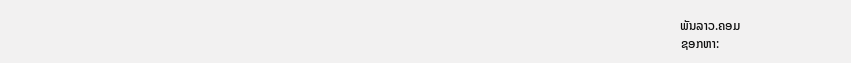ພັນລາວ.ຄອມ
ຊອກຫາ: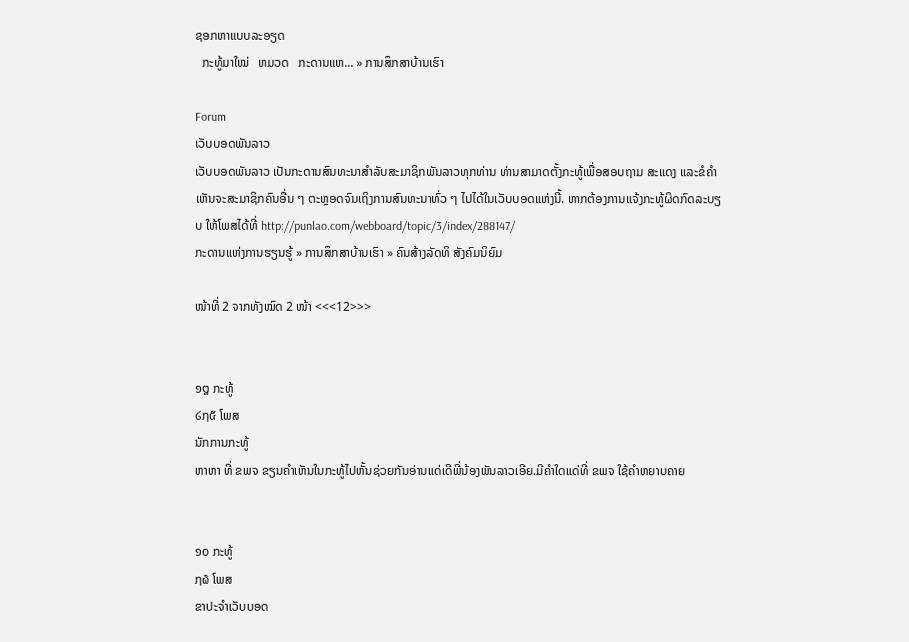ຊອກຫາແບບລະອຽດ
  ກະທູ້ມາໃໝ່   ຫມວດ   ກະດານແຫ... » ການສຶກສາບ້ານເຮົາ

Forum
ເວັບບອດພັນລາວ
ເວັບບອດພັນລາວ ເປັນກະດານສົນທະນາສຳລັບສະມາຊິກພັນລາວທຸກທ່ານ ທ່ານສາມາດຕັ້ງກະທູ້ເພື່ອສອບຖາມ ສະແດງ ແລະຂໍຄຳເຫັນຈະສະມາຊິກຄົນອື່ນ ໆ ຕະຫຼອດຈົນເຖິງການສົນທະນາທົ່ວ ໆ ໄປໄດ້ໃນເວັບບອດແຫ່ງນີ້. ຫາກຕ້ອງການແຈ້ງກະທູ້ຜິດກົດລະບຽບ ໃຫ້ໂພສໄດ້ທີ່ http://punlao.com/webboard/topic/3/index/288147/
ກະດານແຫ່ງການຮຽນຮູ້ » ການສຶກສາບ້ານເຮົາ » ຄົນສ້າງລັດທິ ສັງຄົມນິຍົມ

ໜ້າທີ່ 2 ຈາກທັງໝົດ 2 ໜ້າ <<<12>>>


໑໘ ກະທູ້
໒໗໕ ໂພສ
ນັກການກະທູ້
ຫາຫາ ທີ່ ຂພຈ ຂຽນຄຳເຫັນໃນກະທູ້ໄປຫັ້ນຊ່ວຍກັນອ່ານແດ່ເດີພີ່ນ້ອງພັນລາວເອີຍ.ມີຄຳໃດແດ່ທີ່ ຂພຈ ໃຊ້ຄຳຫຍາບຄາຍ


໑໐ ກະທູ້
໗໖ ໂພສ
ຂາປະຈຳເວັບບອດ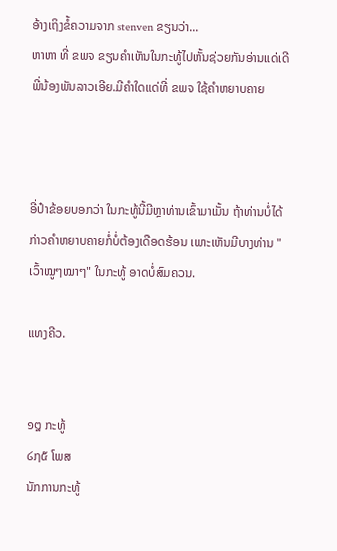ອ້າງເຖິງຂໍ້ຄວາມຈາກ stenven ຂຽນວ່າ...
ຫາຫາ ທີ່ ຂພຈ ຂຽນຄຳເຫັນໃນກະທູ້ໄປຫັ້ນຊ່ວຍກັນອ່ານແດ່ເດີພີ່ນ້ອງພັນລາວເອີຍ.ມີຄຳໃດແດ່ທີ່ ຂພຈ ໃຊ້ຄຳຫຍາບຄາຍ



ອີ່ປ໋າຂ້ອຍບອກວ່າ ໃນກະທູ້ນີ້ມີຫຼາທ່ານເຂົ້າມາເມັ້ນ ຖ້າທ່ານບໍ່ໄດ້ກ່າວຄຳຫຍາບຄາຍກໍ່ບໍ່ຕ້ອງເດືອດຮ້ອນ ເພາະເຫັນມີບາງທ່ານ "ເວົ້າໝູໆໝາໆ" ໃນກະທູ້ ອາດບໍ່ສົມຄວນ.

ແທງຄີວ.


໑໘ ກະທູ້
໒໗໕ ໂພສ
ນັກການກະທູ້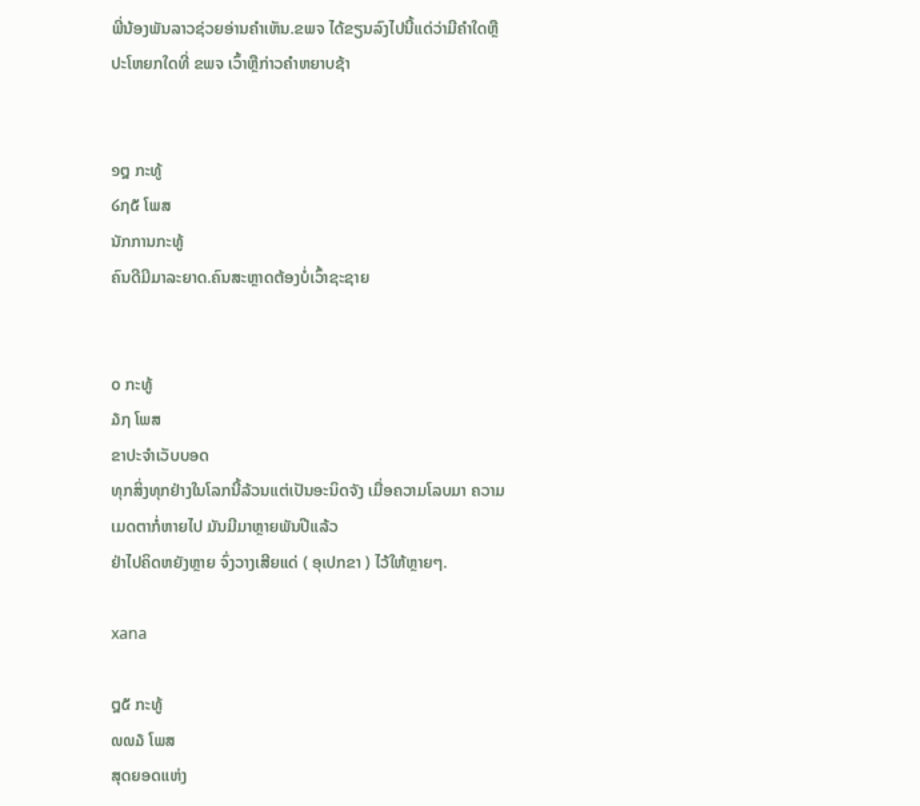ພີ່ນ້ອງພັນລາວຊ່ວຍອ່ານຄຳເຫັນ.ຂພຈ ໄດ້ຂຽນລົງໄປນີ້ແດ່ວ່າມີຄຳໃດຫຼືປະໂຫຍກໃດທີ່ ຂພຈ ເວົ້າຫຼືກ່າວຄຳຫຍາບຊ້າ


໑໘ ກະທູ້
໒໗໕ ໂພສ
ນັກການກະທູ້
ຄົນດີມີມາລະຍາດ.ຄົນສະຫຼາດຕ້ອງບໍ່ເວົ້າຊະຊາຍ


໐ ກະທູ້
໓໗ ໂພສ
ຂາປະຈຳເວັບບອດ
ທຸກສິ່ງທຸກຢ່າງໃນໂລກນີ້ລ້ວນແຕ່ເປັນອະນິດຈັງ ເມື່ອຄວາມໂລບມາ ຄວາມເມດຕາກໍ່ຫາຍໄປ ມັນມີມາຫຼາຍພັນປີແລ້ວ
ຢ່າໄປຄິດຫຍັງຫຼາຍ ຈົ່ງວາງເສີຍແດ່ ( ອຸເປກຂາ ) ໄວ້ໃຫ້ຫຼາຍໆ.

xana

໘໕ ກະທູ້
໙໙໓ ໂພສ
ສຸດຍອດແຫ່ງ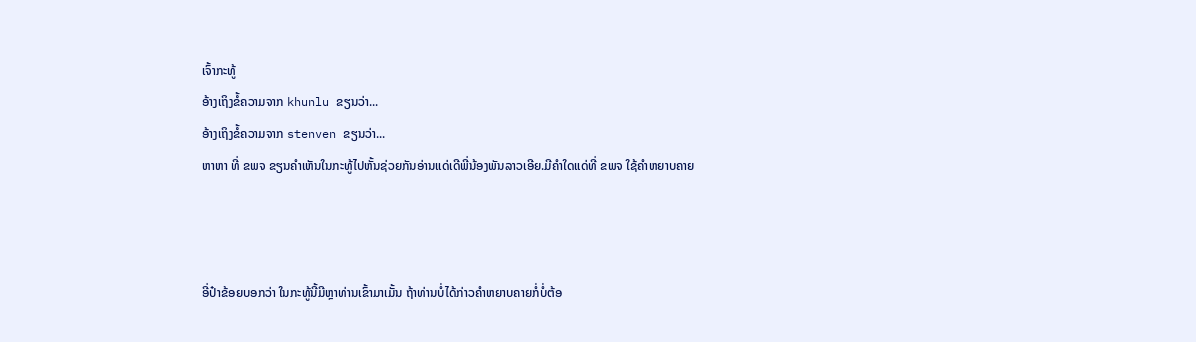ເຈົ້າກະທູ້
ອ້າງເຖິງຂໍ້ຄວາມຈາກ khunlu ຂຽນວ່າ...
ອ້າງເຖິງຂໍ້ຄວາມຈາກ stenven ຂຽນວ່າ...
ຫາຫາ ທີ່ ຂພຈ ຂຽນຄຳເຫັນໃນກະທູ້ໄປຫັ້ນຊ່ວຍກັນອ່ານແດ່ເດີພີ່ນ້ອງພັນລາວເອີຍ.ມີຄຳໃດແດ່ທີ່ ຂພຈ ໃຊ້ຄຳຫຍາບຄາຍ



ອີ່ປ໋າຂ້ອຍບອກວ່າ ໃນກະທູ້ນີ້ມີຫຼາທ່ານເຂົ້າມາເມັ້ນ ຖ້າທ່ານບໍ່ໄດ້ກ່າວຄຳຫຍາບຄາຍກໍ່ບໍ່ຕ້ອ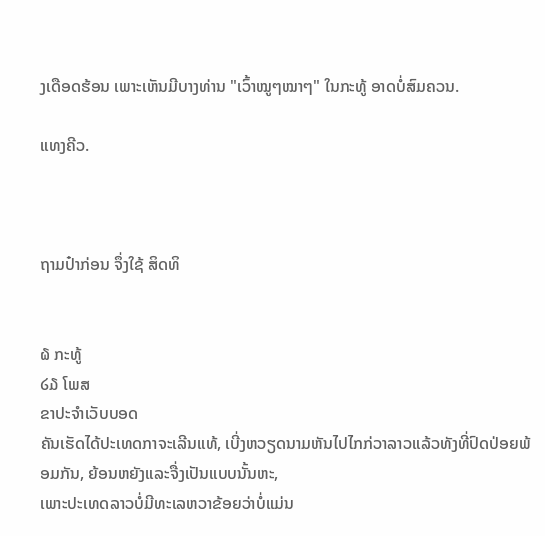ງເດືອດຮ້ອນ ເພາະເຫັນມີບາງທ່ານ "ເວົ້າໝູໆໝາໆ" ໃນກະທູ້ ອາດບໍ່ສົມຄວນ.

ແທງຄີວ.



ຖາມປ໋າກ່ອນ ຈຶ່ງໃຊ້ ສິດທິ


໖ ກະທູ້
໒໓ ໂພສ
ຂາປະຈຳເວັບບອດ
ຄັນເຮັດໄດ້ປະເທດກາຈະເລີນແທ້, ເບີ່ງຫວຽດນາມຫັນໄປໄກກ່ວາລາວແລ້ວທັງທີ່ປົດປ່ອຍພ້ອມກັນ, ຍ້ອນຫຍັງແລະຈື່ງເປັນແບບນັ້ນຫະ,
ເພາະປະເທດລາວບໍ່ມີທະເລຫວາຂ້ອຍວ່າບໍ່ແມ່ນ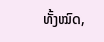ທັ້ງໝົດ,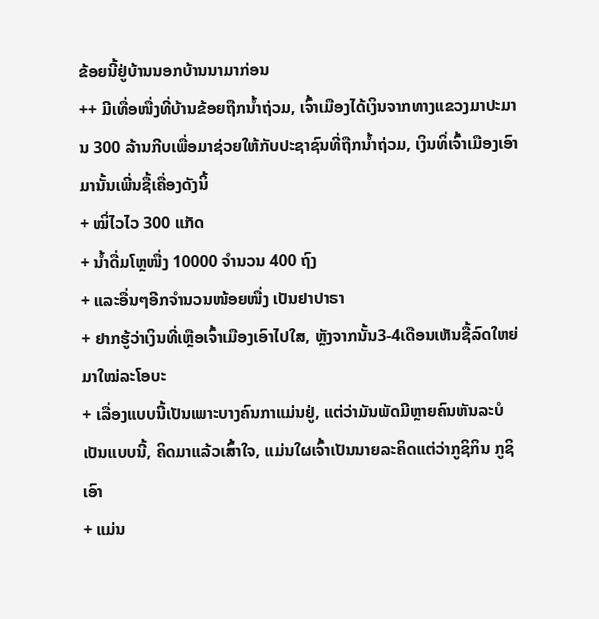ຂ້ອຍນີ້ຢູ່ບ້ານນອກບ້ານນາມາກ່ອນ
++ ມີເທື່ອໜື່ງທີ່ບ້ານຂ້ອຍຖືກນ້ຳຖ່ວມ, ເຈົ້າເມືອງໄດ້ເງິນຈາກທາງແຂວງມາປະມານ 300 ລ້ານກີບເພື່ອມາຊ່ວຍໃຫ້ກັບປະຊາຊົນທີ່ຖືກນ້ຳຖ່ວມ, ເງິນທິ່ເຈົ້າເມືອງເອົາມານັ້ນເພີ່ນຊື້ເຄື່ອງດັງນິ້
+ ໝິ່ໄວໄວ 300 ແກັດ
+ ນ້ຳດື່ມໂຫຼໜື່ງ 10000 ຈຳນວນ 400 ຖົງ
+ ແລະອື່ນໆອີກຈຳນວນໜ້ອຍໜື່ງ ເປັນຢາປາຣາ
+ ຢາກຮູ້ວ່າເງິນທີ່ເຫຼືອເຈົ້າເມືອງເອົາໄປໃສ, ຫຼັງຈາກນັ້ນ3-4ເດືອນເຫັນຊື້ລົດໃຫຍ່ມາໃໝ່ລະໂອບະ
+ ເລື່ອງແບບນີ້ເປັນເພາະບາງຄົນກາແມ່ນຢູ່, ແຕ່ວ່າມັນພັດມີຫຼາຍຄົນຫັນລະບໍເປັນແບບນີ້, ຄິດມາແລ້ວເສົ້າໃຈ, ແມ່ນໃຜເຈົ້າເປັນນາຍລະຄິດແຕ່ວ່າກູຊິກິນ ກູຊິເອົາ
+ ແມ່ນ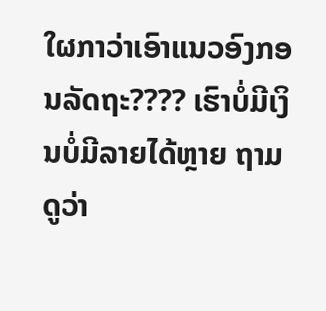ໃຜກາວ່າເອົາແນວອົງກອນລັດຖະ???? ເຮົາບໍ່ມີເງິນບໍ່ມີລາຍໄດ້ຫຼາຍ ຖາມດູວ່າ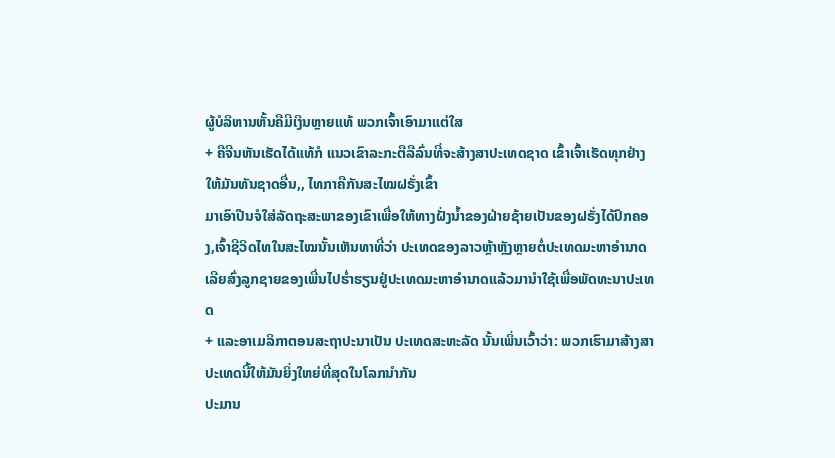ຜູ້ບໍລິຫານຫັ້ນຄືມີເງິນຫຼາຍແທ້ ພວກເຈົ້າເອົາມາແຕ່ໃສ
+ ຄືຈີນຫັນເຮັດໄດ້ແທ້ກໍ ແນວເຂົາລະກະຕືລືລົ່ນທີ່ຈະສ້າງສາປະເທດຊາດ ເຂົ້າເຈົ້າເຮັດທຸກຢ່າງໃຫ້ມັນທັນຊາດອື່ນ,, ໄທກາຄືກັນສະໄໝຝຣັ່ງເຂົ້າ
ມາເອົາປືນຈໍໃສ່ລັດຖະສະພາຂອງເຂົາເພື່ອໃຫ້ທາງຝັ່ງນ້ຳຂອງຝ່າຍຊ້າຍເປັນຂອງຝຣັ່ງໄດ້ປົກຄອງ,ເຈົ້າຊີວິດໄທໃນສະໄໝນັ້ນເຫັນທາທີ່ວ່າ ປະເທດຂອງລາວຫຼ້າຫຼັງຫຼາຍຕໍ່ປະເທດມະຫາອຳນາດ ເລີຍສົ່ງລູກຊາຍຂອງເພີ່ນໄປຮ່ຳຮຽນຢູ່ປະເທດມະຫາອຳນາດແລ້ວມານຳໃຊ້ເພື່ອພັດທະນາປະເທດ
+ ແລະອາເມລິກາຕອນສະຖາປະນາເປັນ ປະເທດສະຫະລັດ ນັ້ນເພິ່ນເວົ້າວ່າ: ພວກເຮົາມາສ້າງສາປະເທດນີ້ໃຫ້ມັນຍິ່ງໃຫຍ່ທີ່ສຸດໃນໂລກນຳກັນ
ປະມານ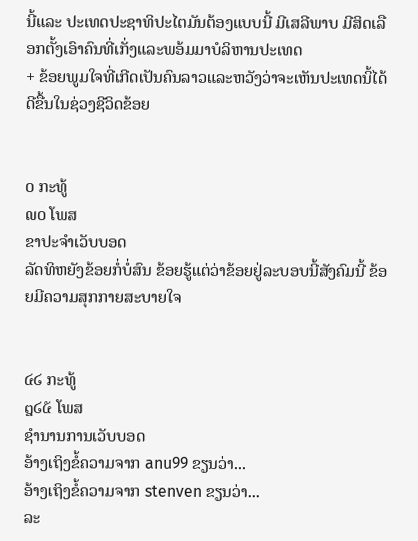ນີ້ແລະ ປະເທດປະຊາທິປະໄຕມັນຕ້ອງແບບນີ້ ມີເສລີພາບ ມີສິດເລືອກຕັ້ງເອົາຄົນທີ່ເກັ່ງແລະພອ້ມມາບໍລິຫານປະເທດ
+ ຂ້ອຍພູມໃຈທີ່ເກີດເປັນຄົນລາວແລະຫວັງວ່າຈະເຫັນປະເທດນິ້ໄດ້ດີຂື້ນໃນຊ່ວງຊີວິດຂ້ອຍ


໐ ກະທູ້
໙໐ ໂພສ
ຂາປະຈຳເວັບບອດ
ລັດທິຫຍັງຂ້ອຍກໍ່ບໍ່ສົນ ຂ້ອຍຮູ້ແຕ່ວ່າຂ້ອຍຢູ່ລະບອບນີ້ສັງຄົມນີ້ ຂ້ອຍມີຄວາມສຸກກາຍສະບາຍໃຈ


໔໒ ກະທູ້
໘໒໕ ໂພສ
ຊຳນານການເວັບບອດ
ອ້າງເຖິງຂໍ້ຄວາມຈາກ anu99 ຂຽນວ່າ...
ອ້າງເຖິງຂໍ້ຄວາມຈາກ stenven ຂຽນວ່າ...
ລະ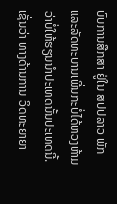ບົບການສືກສາ ຢູ່ໃນ ສປປລາວ ພັກແລະລັດທະບານເພີ່ນກະບໍ່ໄດ້ຫວງຫ້າມວ່າບໍ່ໃຫ້ຮຽນນຳປະເທດນັ້ນປະເທດນີ້. ເຊັ່ນວ່າ ທາງດ້ານການ ວິດທະຍາຍາ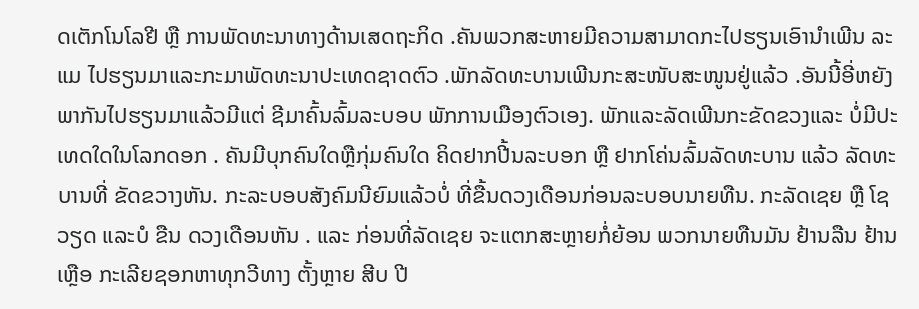ດເຕັກໂນໂລຢີ ຫຼື ການພັດທະນາທາງດ້ານເສດຖະກິດ .ຄັນພວກສະຫາຍມີຄວາມສາມາດກະໄປຮຽນເອົານຳເພີນ ລະແມ ໄປຮຽນມາແລະກະມາພັດທະນາປະເທດຊາດຕົວ .ພັກລັດທະບານເພີນກະສະໜັບສະໜູນຢູ່ແລ້ວ .ອັນນີ້ອີ່ຫຍັງພາກັນໄປຮຽນມາແລ້ວມີແຕ່ ຊີມາຄົ້ນລົ້ມລະບອບ ພັກການເມືອງຕົວເອງ. ພັກແລະລັດເພີນກະຂັດຂວງແລະ ບໍ່ມີປະເທດໃດໃນໂລກດອກ . ຄັນມີບຸກຄົນໃດຫຼືກຸ່ມຄົນໃດ ຄິດຢາກປີ້ນລະບອກ ຫຼື ຢາກໂຄ່ນລົ້ມລັດທະບານ ແລ້ວ ລັດທະບານທີ່ ຂັດຂວາງຫັນ. ກະລະບອບສັງຄົມນີຍົມແລ້ວບໍ່ ທີ່ຂື້ນດວງເດືອນກ່ອນລະບອບນາຍທືນ. ກະລັດເຊຍ ຫຼື ໂຊວຽດ ແລະບໍ ຂືນ ດວງເດືອນຫັນ . ແລະ ກ່ອນທີ່ລັດເຊຍ ຈະແຕກສະຫຼາຍກໍ່ຍ້ອນ ພວກນາຍທືນມັນ ຢ້ານລືນ ຢ້ານເຫຼືອ ກະເລີຍຊອກຫາທຸກວີທາງ ຕັ້ງຫຼາຍ ສີບ ປີ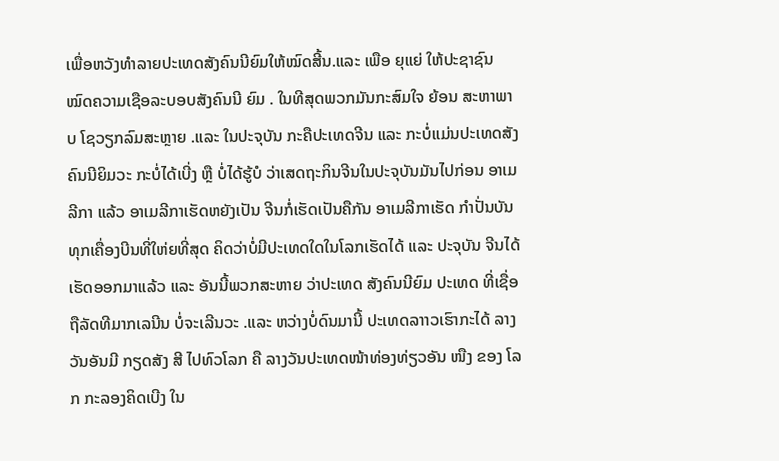ເພື່ອຫວັງທຳລາຍປະເທດສັງຄົນນີຍົມໃຫ້ໝົດສີ້ນ.ແລະ ເພືອ ຍຸແຍ່ ໃຫ້ປະຊາຊົນ ໝົດຄວາມເຊືອລະບອບສັງຄົນນີ ຍົມ . ໃນທີສຸດພວກມັນກະສົມໃຈ ຍ້ອນ ສະຫາພາບ ໂຊວຽກລົມສະຫຼາຍ .ແລະ ໃນປະຈຸບັນ ກະຄືປະເທດຈີນ ແລະ ກະບໍ່ແມ່ນປະເທດສັງຄົນນີຍິມວະ ກະບໍ່ໄດ້ເບີ່ງ ຫຼື ບໍ່ໄດ້ຮູ້ບໍ ວ່າເສດຖະກິນຈີນໃນປະຈຸບັນມັນໄປກ່ອນ ອາເມລີກາ ແລ້ວ ອາເມລີກາເຮັດຫຍັງເປັນ ຈີນກໍ່ເຮັດເປັນຄືກັນ ອາເມລີກາເຮັດ ກຳປັ່ນບັນທຸກເຄື່ອງບີນທີ່ໃຫ່ຍທີ່ສຸດ ຄິດວ່າບໍ່ມີປະເທດໃດໃນໂລກເຮັດໄດ້ ແລະ ປະຈຸບັນ ຈີນໄດ້ເຮັດອອກມາແລ້ວ ແລະ ອັນນີ້ພວກສະຫາຍ ວ່າປະເທດ ສັງຄົນນີຍົມ ປະເທດ ທີ່ເຊື່ອຖືລັດທີມາກເລນີນ ບໍ່ຈະເລີນວະ .ແລະ ຫວ່າງບໍ່ດົນມານີ້ ປະເທດລາາວເຮົາກະໄດ້ ລາງວັນອັນມີ ກຽດສັງ ສີ ໄປທົວໂລກ ຄື ລາງວັນປະເທດໜ້າທ່ອງທ່ຽວອັນ ໜືງ ຂອງ ໂລກ ກະລອງຄິດເບີງ ໃນ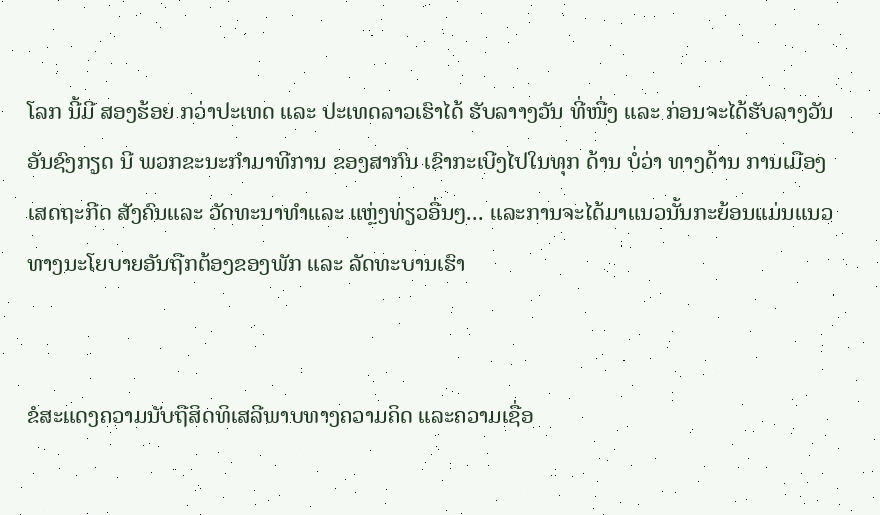ໂລກ ນີ້ມີ ສອງຮ້ອຍ ກວ່າປະເທດ ແລະ ປະເທດລາວເຮົາໄດ້ ຮັບລາາງວັນ ທີ່ໜື່ງ ແລະ ກ່ອນຈະໄດ້ຮັບລາງວັນ ອັນຊົງກຽດ ນີ ພວກຂະນະກຳມາທີການ ຂອງສາກົນ ເຂົາກະເບີງໄປໃນທຸກ ດ້ານ ບໍ່ວ່າ ທາງດ້ານ ການເມືອງ ເສດຖະກີດ ສັງຄົນແລະ ວັດທະນາທຳແລະ ແຫຼ່ງທ່ຽວອື່ນໆ... ແລະການຈະໄດ້ມາແນວນັ້ນກະຍ້ອນແມ່ນແນວທາງນະໂຍບາຍອັນຖືກຕ້ອງຂອງພັກ ແລະ ລັດທະບານເຮົາ


ຂໍສະແດງຄວາມນັບຖືສິດທິເສລີພາບທາງຄວາມຄິດ ແລະຄວາມເຊື່ອ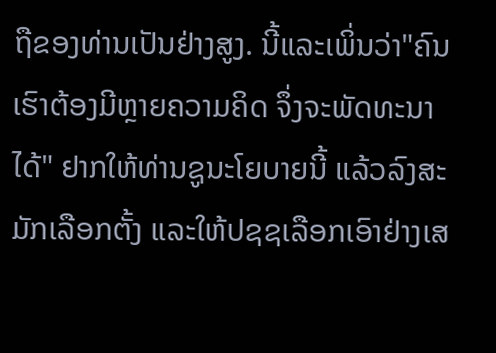ຖືຂອງທ່ານເປັນຢ່າງສູງ. ນີ້ແລະເພິ່ນວ່າ"ຄົນເຮົາຕ້ອງມີຫຼາຍຄວາມຄິດ ຈຶ່ງຈະພັດທະນາໄດ້" ຢາກໃຫ້ທ່ານຊູນະໂຍບາຍນີ້ ແລ້ວລົງສະມັກເລືອກຕັ້ງ ແລະໃຫ້ປຊຊເລືອກເອົາຢ່າງເສ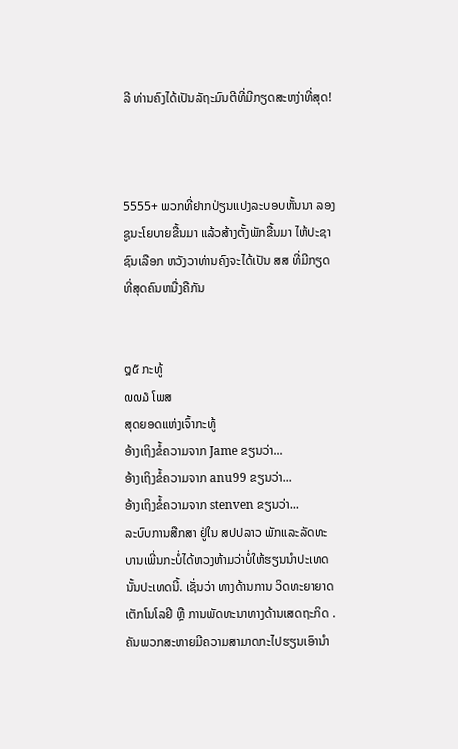ລີ ທ່ານຄົງໄດ້ເປັນລັຖະມົນຕີທີ່ມີກຽດສະຫງ່າທີ່ສຸດ!



5555+ ພວກທີ່ຢາກປ່ຽນແປງລະບອບຫັ້ນນາ ລອງຊູນະໂຍບາຍຂື້ນມາ ແລ້ວສ້າງຕັ້ງພັກຂື້ນມາ ໄຫ້ປະຊາຊົນເລືອກ ຫວັງວາທ່ານຄົງຈະໄດ້ເປັນ ສສ ທີ່ມີກຽດທີ່ສຸດຄົນຫນື່ງຄືກັນ


໘໕ ກະທູ້
໙໙໓ ໂພສ
ສຸດຍອດແຫ່ງເຈົ້າກະທູ້
ອ້າງເຖິງຂໍ້ຄວາມຈາກ Jame ຂຽນວ່າ...
ອ້າງເຖິງຂໍ້ຄວາມຈາກ anu99 ຂຽນວ່າ...
ອ້າງເຖິງຂໍ້ຄວາມຈາກ stenven ຂຽນວ່າ...
ລະບົບການສືກສາ ຢູ່ໃນ ສປປລາວ ພັກແລະລັດທະບານເພີ່ນກະບໍ່ໄດ້ຫວງຫ້າມວ່າບໍ່ໃຫ້ຮຽນນຳປະເທດນັ້ນປະເທດນີ້. ເຊັ່ນວ່າ ທາງດ້ານການ ວິດທະຍາຍາດເຕັກໂນໂລຢີ ຫຼື ການພັດທະນາທາງດ້ານເສດຖະກິດ .ຄັນພວກສະຫາຍມີຄວາມສາມາດກະໄປຮຽນເອົານຳ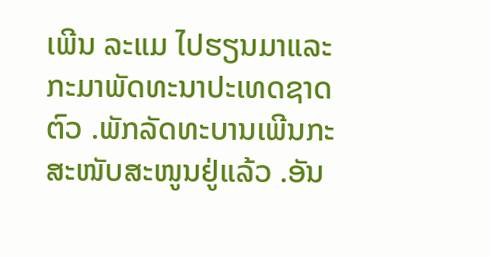ເພີນ ລະແມ ໄປຮຽນມາແລະກະມາພັດທະນາປະເທດຊາດຕົວ .ພັກລັດທະບານເພີນກະສະໜັບສະໜູນຢູ່ແລ້ວ .ອັນ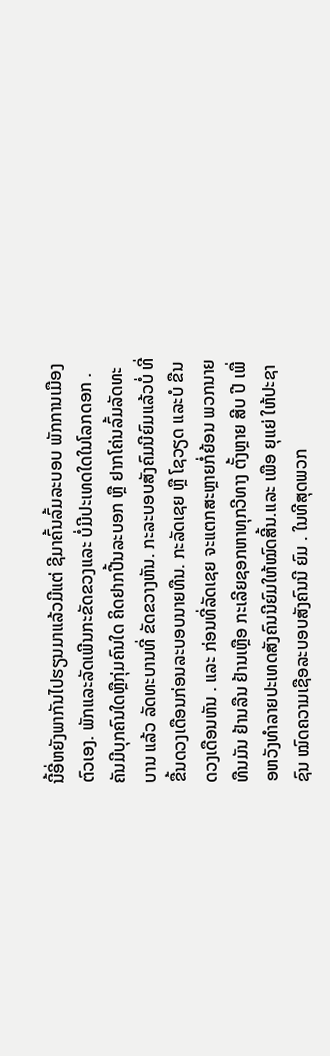ນີ້ອີ່ຫຍັງພາກັນໄປຮຽນມາແລ້ວມີແຕ່ ຊີມາຄົ້ນລົ້ມລະບອບ ພັກການເມືອງຕົວເອງ. ພັກແລະລັດເພີນກະຂັດຂວງແລະ ບໍ່ມີປະເທດໃດໃນໂລກດອກ . ຄັນມີບຸກຄົນໃດຫຼືກຸ່ມຄົນໃດ ຄິດຢາກປີ້ນລະບອກ ຫຼື ຢາກໂຄ່ນລົ້ມລັດທະບານ ແລ້ວ ລັດທະບານທີ່ ຂັດຂວາງຫັນ. ກະລະບອບສັງຄົມນີຍົມແລ້ວບໍ່ ທີ່ຂື້ນດວງເດືອນກ່ອນລະບອບນາຍທືນ. ກະລັດເຊຍ ຫຼື ໂຊວຽດ ແລະບໍ ຂືນ ດວງເດືອນຫັນ . ແລະ ກ່ອນທີ່ລັດເຊຍ ຈະແຕກສະຫຼາຍກໍ່ຍ້ອນ ພວກນາຍທືນມັນ ຢ້ານລືນ ຢ້ານເຫຼືອ ກະເລີຍຊອກຫາທຸກວີທາງ ຕັ້ງຫຼາຍ ສີບ ປີ ເພື່ອຫວັງທຳລາຍປະເທດສັງຄົນນີຍົມໃຫ້ໝົດສີ້ນ.ແລະ ເພືອ ຍຸແຍ່ ໃຫ້ປະຊາຊົນ ໝົດຄວາມເຊືອລະບອບສັງຄົນນີ ຍົມ . ໃນທີສຸດພວກ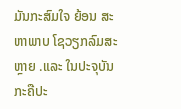ມັນກະສົມໃຈ ຍ້ອນ ສະຫາພາບ ໂຊວຽກລົມສະຫຼາຍ .ແລະ ໃນປະຈຸບັນ ກະຄືປະ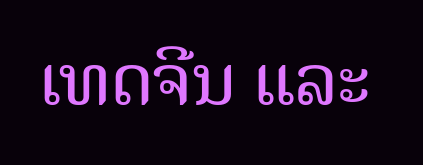ເທດຈີນ ແລະ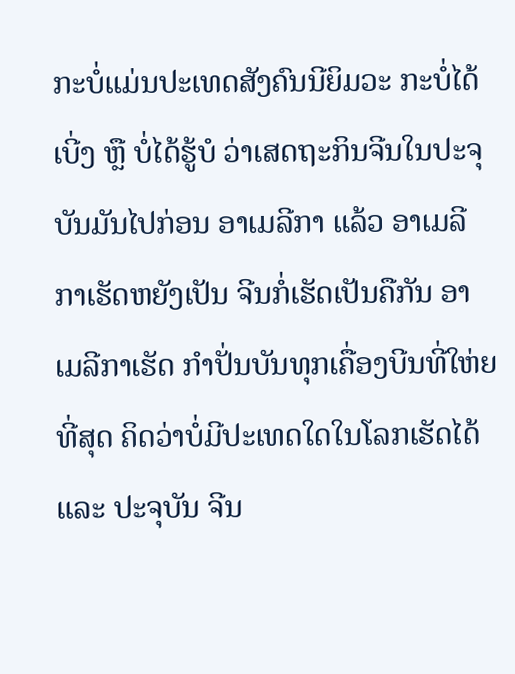ກະບໍ່ແມ່ນປະເທດສັງຄົນນີຍິມວະ ກະບໍ່ໄດ້ເບີ່ງ ຫຼື ບໍ່ໄດ້ຮູ້ບໍ ວ່າເສດຖະກິນຈີນໃນປະຈຸບັນມັນໄປກ່ອນ ອາເມລີກາ ແລ້ວ ອາເມລີກາເຮັດຫຍັງເປັນ ຈີນກໍ່ເຮັດເປັນຄືກັນ ອາເມລີກາເຮັດ ກຳປັ່ນບັນທຸກເຄື່ອງບີນທີ່ໃຫ່ຍທີ່ສຸດ ຄິດວ່າບໍ່ມີປະເທດໃດໃນໂລກເຮັດໄດ້ ແລະ ປະຈຸບັນ ຈີນ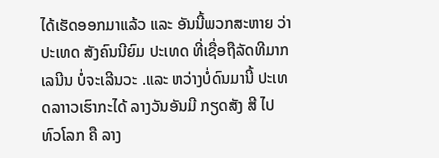ໄດ້ເຮັດອອກມາແລ້ວ ແລະ ອັນນີ້ພວກສະຫາຍ ວ່າປະເທດ ສັງຄົນນີຍົມ ປະເທດ ທີ່ເຊື່ອຖືລັດທີມາກເລນີນ ບໍ່ຈະເລີນວະ .ແລະ ຫວ່າງບໍ່ດົນມານີ້ ປະເທດລາາວເຮົາກະໄດ້ ລາງວັນອັນມີ ກຽດສັງ ສີ ໄປທົວໂລກ ຄື ລາງ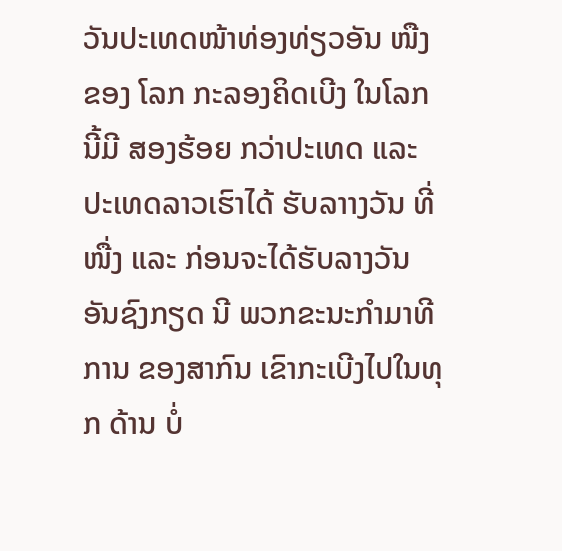ວັນປະເທດໜ້າທ່ອງທ່ຽວອັນ ໜືງ ຂອງ ໂລກ ກະລອງຄິດເບີງ ໃນໂລກ ນີ້ມີ ສອງຮ້ອຍ ກວ່າປະເທດ ແລະ ປະເທດລາວເຮົາໄດ້ ຮັບລາາງວັນ ທີ່ໜື່ງ ແລະ ກ່ອນຈະໄດ້ຮັບລາງວັນ ອັນຊົງກຽດ ນີ ພວກຂະນະກຳມາທີການ ຂອງສາກົນ ເຂົາກະເບີງໄປໃນທຸກ ດ້ານ ບໍ່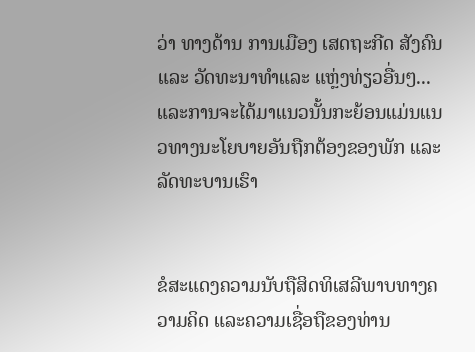ວ່າ ທາງດ້ານ ການເມືອງ ເສດຖະກີດ ສັງຄົນແລະ ວັດທະນາທຳແລະ ແຫຼ່ງທ່ຽວອື່ນໆ... ແລະການຈະໄດ້ມາແນວນັ້ນກະຍ້ອນແມ່ນແນວທາງນະໂຍບາຍອັນຖືກຕ້ອງຂອງພັກ ແລະ ລັດທະບານເຮົາ


ຂໍສະແດງຄວາມນັບຖືສິດທິເສລີພາບທາງຄວາມຄິດ ແລະຄວາມເຊື່ອຖືຂອງທ່ານ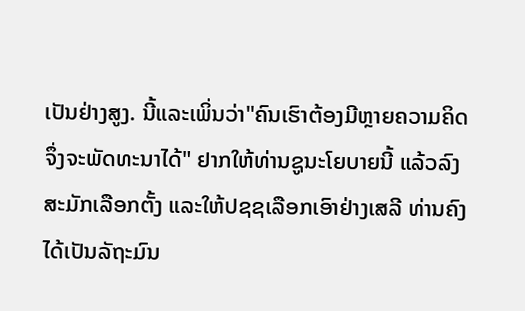ເປັນຢ່າງສູງ. ນີ້ແລະເພິ່ນວ່າ"ຄົນເຮົາຕ້ອງມີຫຼາຍຄວາມຄິດ ຈຶ່ງຈະພັດທະນາໄດ້" ຢາກໃຫ້ທ່ານຊູນະໂຍບາຍນີ້ ແລ້ວລົງສະມັກເລືອກຕັ້ງ ແລະໃຫ້ປຊຊເລືອກເອົາຢ່າງເສລີ ທ່ານຄົງໄດ້ເປັນລັຖະມົນ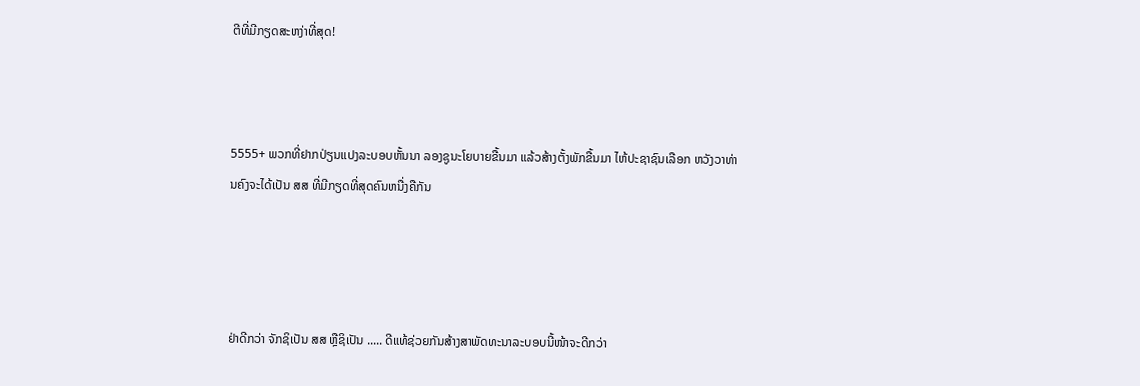ຕີທີ່ມີກຽດສະຫງ່າທີ່ສຸດ!



5555+ ພວກທີ່ຢາກປ່ຽນແປງລະບອບຫັ້ນນາ ລອງຊູນະໂຍບາຍຂື້ນມາ ແລ້ວສ້າງຕັ້ງພັກຂື້ນມາ ໄຫ້ປະຊາຊົນເລືອກ ຫວັງວາທ່ານຄົງຈະໄດ້ເປັນ ສສ ທີ່ມີກຽດທີ່ສຸດຄົນຫນື່ງຄືກັນ




ຢ່າດີກວ່າ ຈັກຊິເປັນ ສສ ຫຼືຊິເປັນ ..... ດີແທ້ຊ່ວຍກັນສ້າງສາພັດທະນາລະບອບນີ້ໜ້າຈະດີກວ່າ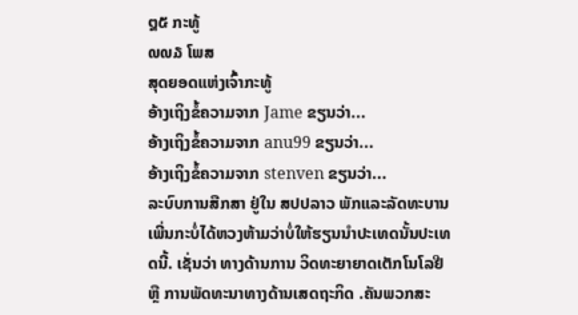໘໕ ກະທູ້
໙໙໓ ໂພສ
ສຸດຍອດແຫ່ງເຈົ້າກະທູ້
ອ້າງເຖິງຂໍ້ຄວາມຈາກ Jame ຂຽນວ່າ...
ອ້າງເຖິງຂໍ້ຄວາມຈາກ anu99 ຂຽນວ່າ...
ອ້າງເຖິງຂໍ້ຄວາມຈາກ stenven ຂຽນວ່າ...
ລະບົບການສືກສາ ຢູ່ໃນ ສປປລາວ ພັກແລະລັດທະບານເພີ່ນກະບໍ່ໄດ້ຫວງຫ້າມວ່າບໍ່ໃຫ້ຮຽນນຳປະເທດນັ້ນປະເທດນີ້. ເຊັ່ນວ່າ ທາງດ້ານການ ວິດທະຍາຍາດເຕັກໂນໂລຢີ ຫຼື ການພັດທະນາທາງດ້ານເສດຖະກິດ .ຄັນພວກສະ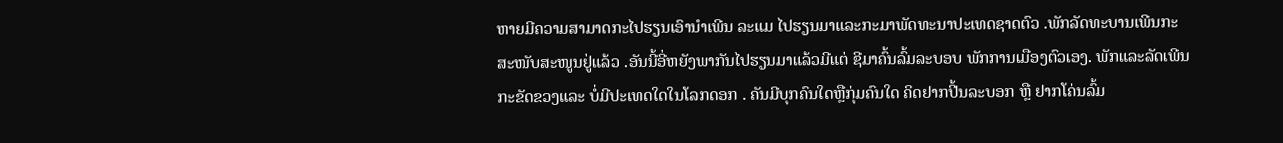ຫາຍມີຄວາມສາມາດກະໄປຮຽນເອົານຳເພີນ ລະແມ ໄປຮຽນມາແລະກະມາພັດທະນາປະເທດຊາດຕົວ .ພັກລັດທະບານເພີນກະສະໜັບສະໜູນຢູ່ແລ້ວ .ອັນນີ້ອີ່ຫຍັງພາກັນໄປຮຽນມາແລ້ວມີແຕ່ ຊີມາຄົ້ນລົ້ມລະບອບ ພັກການເມືອງຕົວເອງ. ພັກແລະລັດເພີນກະຂັດຂວງແລະ ບໍ່ມີປະເທດໃດໃນໂລກດອກ . ຄັນມີບຸກຄົນໃດຫຼືກຸ່ມຄົນໃດ ຄິດຢາກປີ້ນລະບອກ ຫຼື ຢາກໂຄ່ນລົ້ມ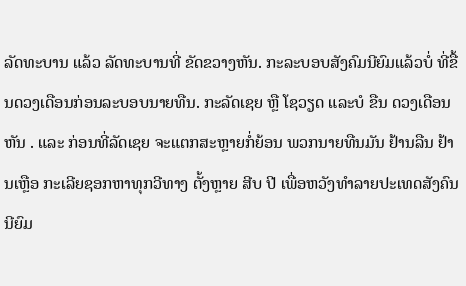ລັດທະບານ ແລ້ວ ລັດທະບານທີ່ ຂັດຂວາງຫັນ. ກະລະບອບສັງຄົມນີຍົມແລ້ວບໍ່ ທີ່ຂື້ນດວງເດືອນກ່ອນລະບອບນາຍທືນ. ກະລັດເຊຍ ຫຼື ໂຊວຽດ ແລະບໍ ຂືນ ດວງເດືອນຫັນ . ແລະ ກ່ອນທີ່ລັດເຊຍ ຈະແຕກສະຫຼາຍກໍ່ຍ້ອນ ພວກນາຍທືນມັນ ຢ້ານລືນ ຢ້ານເຫຼືອ ກະເລີຍຊອກຫາທຸກວີທາງ ຕັ້ງຫຼາຍ ສີບ ປີ ເພື່ອຫວັງທຳລາຍປະເທດສັງຄົນນີຍົມ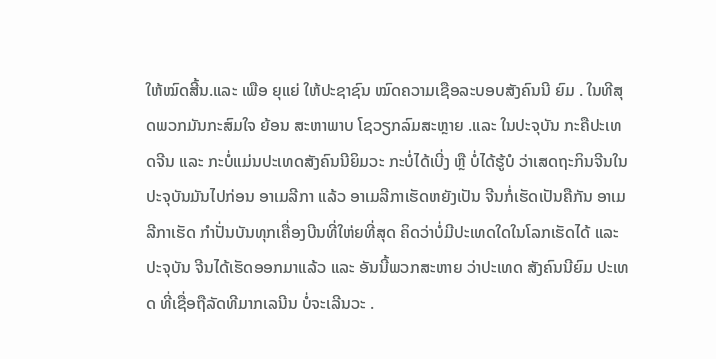ໃຫ້ໝົດສີ້ນ.ແລະ ເພືອ ຍຸແຍ່ ໃຫ້ປະຊາຊົນ ໝົດຄວາມເຊືອລະບອບສັງຄົນນີ ຍົມ . ໃນທີສຸດພວກມັນກະສົມໃຈ ຍ້ອນ ສະຫາພາບ ໂຊວຽກລົມສະຫຼາຍ .ແລະ ໃນປະຈຸບັນ ກະຄືປະເທດຈີນ ແລະ ກະບໍ່ແມ່ນປະເທດສັງຄົນນີຍິມວະ ກະບໍ່ໄດ້ເບີ່ງ ຫຼື ບໍ່ໄດ້ຮູ້ບໍ ວ່າເສດຖະກິນຈີນໃນປະຈຸບັນມັນໄປກ່ອນ ອາເມລີກາ ແລ້ວ ອາເມລີກາເຮັດຫຍັງເປັນ ຈີນກໍ່ເຮັດເປັນຄືກັນ ອາເມລີກາເຮັດ ກຳປັ່ນບັນທຸກເຄື່ອງບີນທີ່ໃຫ່ຍທີ່ສຸດ ຄິດວ່າບໍ່ມີປະເທດໃດໃນໂລກເຮັດໄດ້ ແລະ ປະຈຸບັນ ຈີນໄດ້ເຮັດອອກມາແລ້ວ ແລະ ອັນນີ້ພວກສະຫາຍ ວ່າປະເທດ ສັງຄົນນີຍົມ ປະເທດ ທີ່ເຊື່ອຖືລັດທີມາກເລນີນ ບໍ່ຈະເລີນວະ .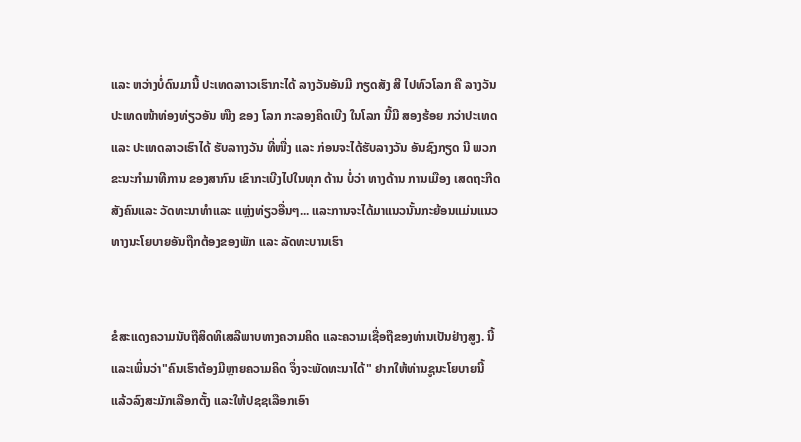ແລະ ຫວ່າງບໍ່ດົນມານີ້ ປະເທດລາາວເຮົາກະໄດ້ ລາງວັນອັນມີ ກຽດສັງ ສີ ໄປທົວໂລກ ຄື ລາງວັນປະເທດໜ້າທ່ອງທ່ຽວອັນ ໜືງ ຂອງ ໂລກ ກະລອງຄິດເບີງ ໃນໂລກ ນີ້ມີ ສອງຮ້ອຍ ກວ່າປະເທດ ແລະ ປະເທດລາວເຮົາໄດ້ ຮັບລາາງວັນ ທີ່ໜື່ງ ແລະ ກ່ອນຈະໄດ້ຮັບລາງວັນ ອັນຊົງກຽດ ນີ ພວກຂະນະກຳມາທີການ ຂອງສາກົນ ເຂົາກະເບີງໄປໃນທຸກ ດ້ານ ບໍ່ວ່າ ທາງດ້ານ ການເມືອງ ເສດຖະກີດ ສັງຄົນແລະ ວັດທະນາທຳແລະ ແຫຼ່ງທ່ຽວອື່ນໆ... ແລະການຈະໄດ້ມາແນວນັ້ນກະຍ້ອນແມ່ນແນວທາງນະໂຍບາຍອັນຖືກຕ້ອງຂອງພັກ ແລະ ລັດທະບານເຮົາ


ຂໍສະແດງຄວາມນັບຖືສິດທິເສລີພາບທາງຄວາມຄິດ ແລະຄວາມເຊື່ອຖືຂອງທ່ານເປັນຢ່າງສູງ. ນີ້ແລະເພິ່ນວ່າ"ຄົນເຮົາຕ້ອງມີຫຼາຍຄວາມຄິດ ຈຶ່ງຈະພັດທະນາໄດ້" ຢາກໃຫ້ທ່ານຊູນະໂຍບາຍນີ້ ແລ້ວລົງສະມັກເລືອກຕັ້ງ ແລະໃຫ້ປຊຊເລືອກເອົາ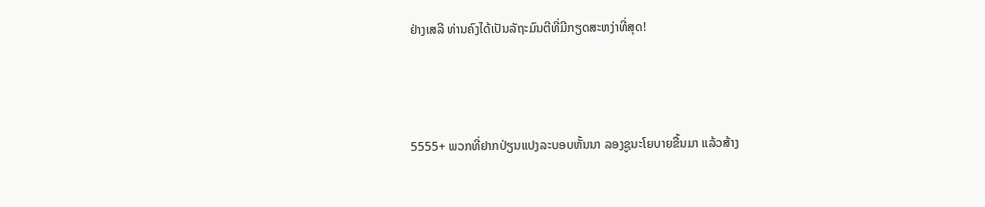ຢ່າງເສລີ ທ່ານຄົງໄດ້ເປັນລັຖະມົນຕີທີ່ມີກຽດສະຫງ່າທີ່ສຸດ!



5555+ ພວກທີ່ຢາກປ່ຽນແປງລະບອບຫັ້ນນາ ລອງຊູນະໂຍບາຍຂື້ນມາ ແລ້ວສ້າງ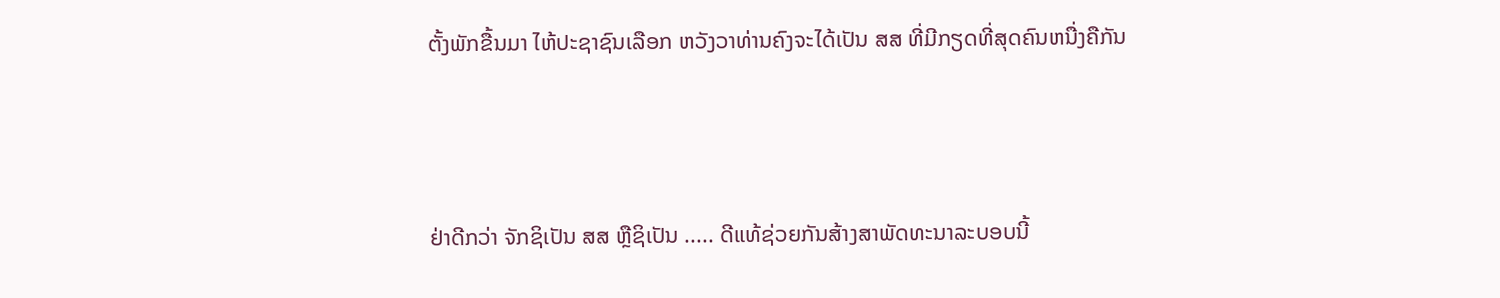ຕັ້ງພັກຂື້ນມາ ໄຫ້ປະຊາຊົນເລືອກ ຫວັງວາທ່ານຄົງຈະໄດ້ເປັນ ສສ ທີ່ມີກຽດທີ່ສຸດຄົນຫນື່ງຄືກັນ




ຢ່າດີກວ່າ ຈັກຊິເປັນ ສສ ຫຼືຊິເປັນ ..... ດີແທ້ຊ່ວຍກັນສ້າງສາພັດທະນາລະບອບນີ້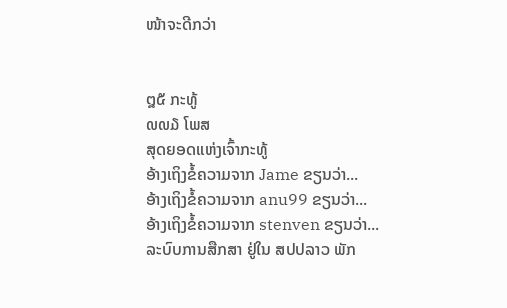ໜ້າຈະດີກວ່າ


໘໕ ກະທູ້
໙໙໓ ໂພສ
ສຸດຍອດແຫ່ງເຈົ້າກະທູ້
ອ້າງເຖິງຂໍ້ຄວາມຈາກ Jame ຂຽນວ່າ...
ອ້າງເຖິງຂໍ້ຄວາມຈາກ anu99 ຂຽນວ່າ...
ອ້າງເຖິງຂໍ້ຄວາມຈາກ stenven ຂຽນວ່າ...
ລະບົບການສືກສາ ຢູ່ໃນ ສປປລາວ ພັກ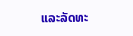ແລະລັດທະ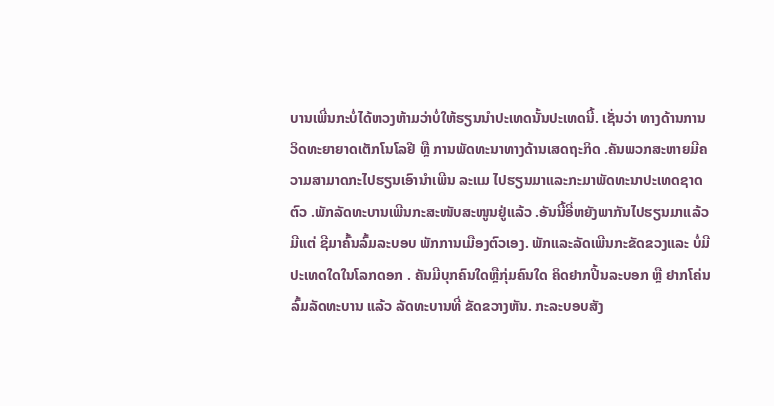ບານເພີ່ນກະບໍ່ໄດ້ຫວງຫ້າມວ່າບໍ່ໃຫ້ຮຽນນຳປະເທດນັ້ນປະເທດນີ້. ເຊັ່ນວ່າ ທາງດ້ານການ ວິດທະຍາຍາດເຕັກໂນໂລຢີ ຫຼື ການພັດທະນາທາງດ້ານເສດຖະກິດ .ຄັນພວກສະຫາຍມີຄວາມສາມາດກະໄປຮຽນເອົານຳເພີນ ລະແມ ໄປຮຽນມາແລະກະມາພັດທະນາປະເທດຊາດຕົວ .ພັກລັດທະບານເພີນກະສະໜັບສະໜູນຢູ່ແລ້ວ .ອັນນີ້ອີ່ຫຍັງພາກັນໄປຮຽນມາແລ້ວມີແຕ່ ຊີມາຄົ້ນລົ້ມລະບອບ ພັກການເມືອງຕົວເອງ. ພັກແລະລັດເພີນກະຂັດຂວງແລະ ບໍ່ມີປະເທດໃດໃນໂລກດອກ . ຄັນມີບຸກຄົນໃດຫຼືກຸ່ມຄົນໃດ ຄິດຢາກປີ້ນລະບອກ ຫຼື ຢາກໂຄ່ນລົ້ມລັດທະບານ ແລ້ວ ລັດທະບານທີ່ ຂັດຂວາງຫັນ. ກະລະບອບສັງ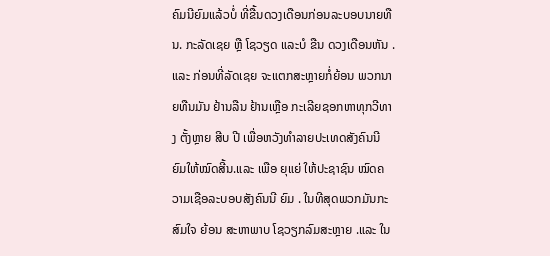ຄົມນີຍົມແລ້ວບໍ່ ທີ່ຂື້ນດວງເດືອນກ່ອນລະບອບນາຍທືນ. ກະລັດເຊຍ ຫຼື ໂຊວຽດ ແລະບໍ ຂືນ ດວງເດືອນຫັນ . ແລະ ກ່ອນທີ່ລັດເຊຍ ຈະແຕກສະຫຼາຍກໍ່ຍ້ອນ ພວກນາຍທືນມັນ ຢ້ານລືນ ຢ້ານເຫຼືອ ກະເລີຍຊອກຫາທຸກວີທາງ ຕັ້ງຫຼາຍ ສີບ ປີ ເພື່ອຫວັງທຳລາຍປະເທດສັງຄົນນີຍົມໃຫ້ໝົດສີ້ນ.ແລະ ເພືອ ຍຸແຍ່ ໃຫ້ປະຊາຊົນ ໝົດຄວາມເຊືອລະບອບສັງຄົນນີ ຍົມ . ໃນທີສຸດພວກມັນກະສົມໃຈ ຍ້ອນ ສະຫາພາບ ໂຊວຽກລົມສະຫຼາຍ .ແລະ ໃນ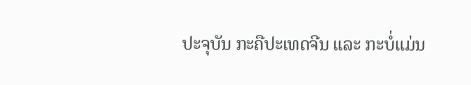ປະຈຸບັນ ກະຄືປະເທດຈີນ ແລະ ກະບໍ່ແມ່ນ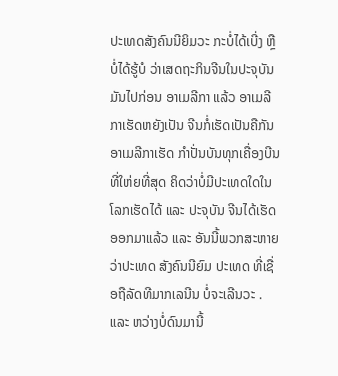ປະເທດສັງຄົນນີຍິມວະ ກະບໍ່ໄດ້ເບີ່ງ ຫຼື ບໍ່ໄດ້ຮູ້ບໍ ວ່າເສດຖະກິນຈີນໃນປະຈຸບັນມັນໄປກ່ອນ ອາເມລີກາ ແລ້ວ ອາເມລີກາເຮັດຫຍັງເປັນ ຈີນກໍ່ເຮັດເປັນຄືກັນ ອາເມລີກາເຮັດ ກຳປັ່ນບັນທຸກເຄື່ອງບີນທີ່ໃຫ່ຍທີ່ສຸດ ຄິດວ່າບໍ່ມີປະເທດໃດໃນໂລກເຮັດໄດ້ ແລະ ປະຈຸບັນ ຈີນໄດ້ເຮັດອອກມາແລ້ວ ແລະ ອັນນີ້ພວກສະຫາຍ ວ່າປະເທດ ສັງຄົນນີຍົມ ປະເທດ ທີ່ເຊື່ອຖືລັດທີມາກເລນີນ ບໍ່ຈະເລີນວະ .ແລະ ຫວ່າງບໍ່ດົນມານີ້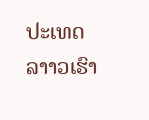ປະເທດລາາວເຮົາ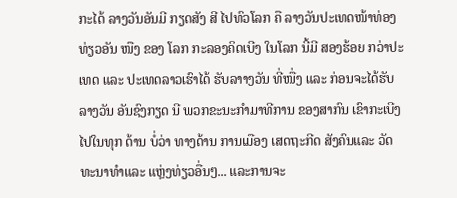ກະໄດ້ ລາງວັນອັນມີ ກຽດສັງ ສີ ໄປທົວໂລກ ຄື ລາງວັນປະເທດໜ້າທ່ອງທ່ຽວອັນ ໜືງ ຂອງ ໂລກ ກະລອງຄິດເບີງ ໃນໂລກ ນີ້ມີ ສອງຮ້ອຍ ກວ່າປະເທດ ແລະ ປະເທດລາວເຮົາໄດ້ ຮັບລາາງວັນ ທີ່ໜື່ງ ແລະ ກ່ອນຈະໄດ້ຮັບລາງວັນ ອັນຊົງກຽດ ນີ ພວກຂະນະກຳມາທີການ ຂອງສາກົນ ເຂົາກະເບີງໄປໃນທຸກ ດ້ານ ບໍ່ວ່າ ທາງດ້ານ ການເມືອງ ເສດຖະກີດ ສັງຄົນແລະ ວັດທະນາທຳແລະ ແຫຼ່ງທ່ຽວອື່ນໆ... ແລະການຈະ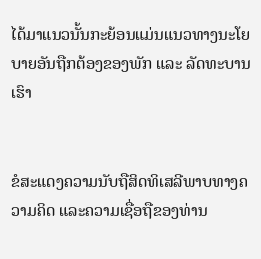ໄດ້ມາແນວນັ້ນກະຍ້ອນແມ່ນແນວທາງນະໂຍບາຍອັນຖືກຕ້ອງຂອງພັກ ແລະ ລັດທະບານເຮົາ


ຂໍສະແດງຄວາມນັບຖືສິດທິເສລີພາບທາງຄວາມຄິດ ແລະຄວາມເຊື່ອຖືຂອງທ່ານ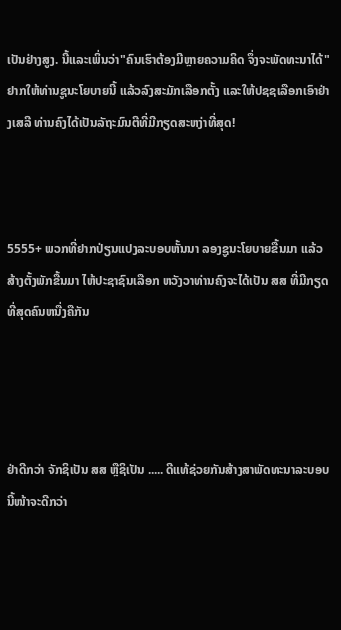ເປັນຢ່າງສູງ. ນີ້ແລະເພິ່ນວ່າ"ຄົນເຮົາຕ້ອງມີຫຼາຍຄວາມຄິດ ຈຶ່ງຈະພັດທະນາໄດ້" ຢາກໃຫ້ທ່ານຊູນະໂຍບາຍນີ້ ແລ້ວລົງສະມັກເລືອກຕັ້ງ ແລະໃຫ້ປຊຊເລືອກເອົາຢ່າງເສລີ ທ່ານຄົງໄດ້ເປັນລັຖະມົນຕີທີ່ມີກຽດສະຫງ່າທີ່ສຸດ!



5555+ ພວກທີ່ຢາກປ່ຽນແປງລະບອບຫັ້ນນາ ລອງຊູນະໂຍບາຍຂື້ນມາ ແລ້ວສ້າງຕັ້ງພັກຂື້ນມາ ໄຫ້ປະຊາຊົນເລືອກ ຫວັງວາທ່ານຄົງຈະໄດ້ເປັນ ສສ ທີ່ມີກຽດທີ່ສຸດຄົນຫນື່ງຄືກັນ




ຢ່າດີກວ່າ ຈັກຊິເປັນ ສສ ຫຼືຊິເປັນ ..... ດີແທ້ຊ່ວຍກັນສ້າງສາພັດທະນາລະບອບນີ້ໜ້າຈະດີກວ່າ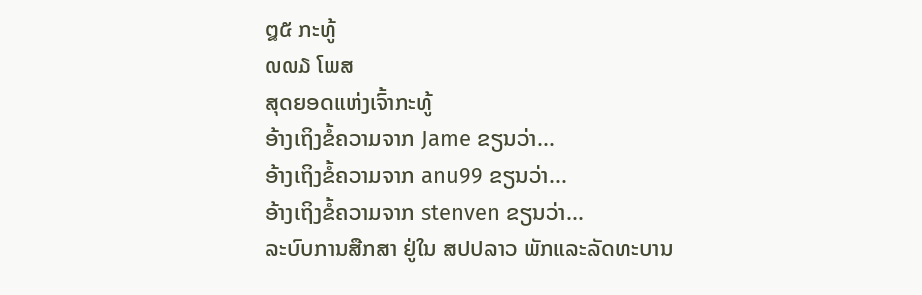໘໕ ກະທູ້
໙໙໓ ໂພສ
ສຸດຍອດແຫ່ງເຈົ້າກະທູ້
ອ້າງເຖິງຂໍ້ຄວາມຈາກ Jame ຂຽນວ່າ...
ອ້າງເຖິງຂໍ້ຄວາມຈາກ anu99 ຂຽນວ່າ...
ອ້າງເຖິງຂໍ້ຄວາມຈາກ stenven ຂຽນວ່າ...
ລະບົບການສືກສາ ຢູ່ໃນ ສປປລາວ ພັກແລະລັດທະບານ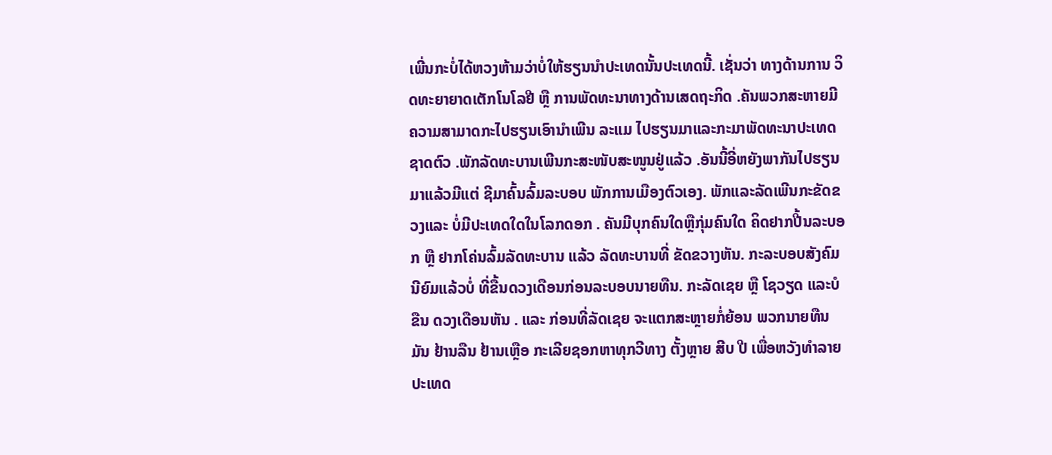ເພີ່ນກະບໍ່ໄດ້ຫວງຫ້າມວ່າບໍ່ໃຫ້ຮຽນນຳປະເທດນັ້ນປະເທດນີ້. ເຊັ່ນວ່າ ທາງດ້ານການ ວິດທະຍາຍາດເຕັກໂນໂລຢີ ຫຼື ການພັດທະນາທາງດ້ານເສດຖະກິດ .ຄັນພວກສະຫາຍມີຄວາມສາມາດກະໄປຮຽນເອົານຳເພີນ ລະແມ ໄປຮຽນມາແລະກະມາພັດທະນາປະເທດຊາດຕົວ .ພັກລັດທະບານເພີນກະສະໜັບສະໜູນຢູ່ແລ້ວ .ອັນນີ້ອີ່ຫຍັງພາກັນໄປຮຽນມາແລ້ວມີແຕ່ ຊີມາຄົ້ນລົ້ມລະບອບ ພັກການເມືອງຕົວເອງ. ພັກແລະລັດເພີນກະຂັດຂວງແລະ ບໍ່ມີປະເທດໃດໃນໂລກດອກ . ຄັນມີບຸກຄົນໃດຫຼືກຸ່ມຄົນໃດ ຄິດຢາກປີ້ນລະບອກ ຫຼື ຢາກໂຄ່ນລົ້ມລັດທະບານ ແລ້ວ ລັດທະບານທີ່ ຂັດຂວາງຫັນ. ກະລະບອບສັງຄົມນີຍົມແລ້ວບໍ່ ທີ່ຂື້ນດວງເດືອນກ່ອນລະບອບນາຍທືນ. ກະລັດເຊຍ ຫຼື ໂຊວຽດ ແລະບໍ ຂືນ ດວງເດືອນຫັນ . ແລະ ກ່ອນທີ່ລັດເຊຍ ຈະແຕກສະຫຼາຍກໍ່ຍ້ອນ ພວກນາຍທືນມັນ ຢ້ານລືນ ຢ້ານເຫຼືອ ກະເລີຍຊອກຫາທຸກວີທາງ ຕັ້ງຫຼາຍ ສີບ ປີ ເພື່ອຫວັງທຳລາຍປະເທດ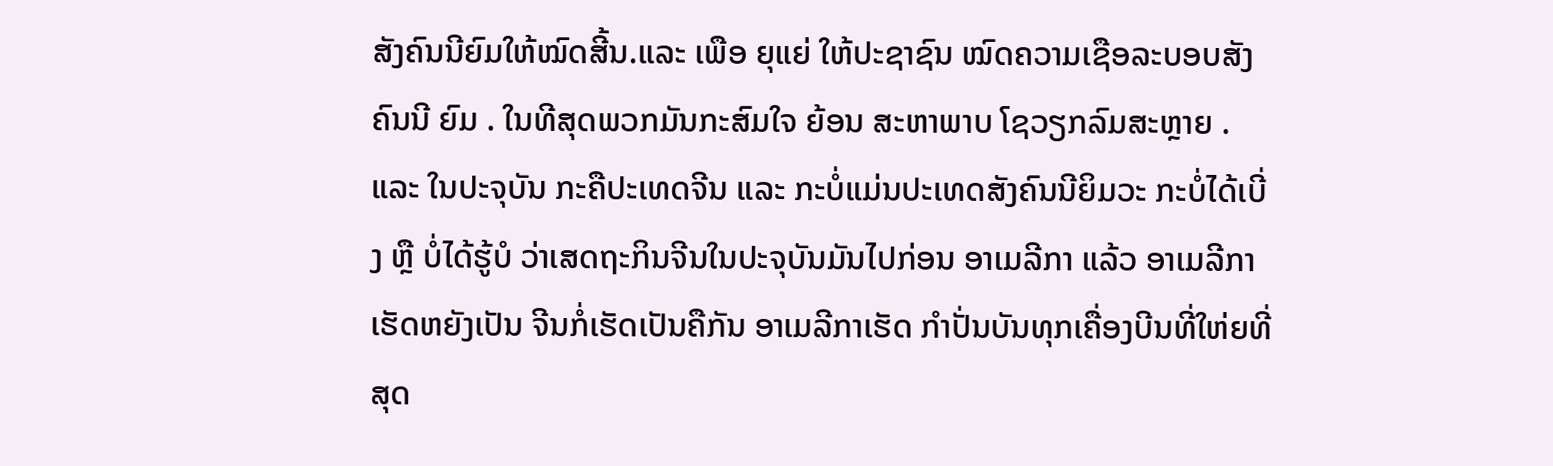ສັງຄົນນີຍົມໃຫ້ໝົດສີ້ນ.ແລະ ເພືອ ຍຸແຍ່ ໃຫ້ປະຊາຊົນ ໝົດຄວາມເຊືອລະບອບສັງຄົນນີ ຍົມ . ໃນທີສຸດພວກມັນກະສົມໃຈ ຍ້ອນ ສະຫາພາບ ໂຊວຽກລົມສະຫຼາຍ .ແລະ ໃນປະຈຸບັນ ກະຄືປະເທດຈີນ ແລະ ກະບໍ່ແມ່ນປະເທດສັງຄົນນີຍິມວະ ກະບໍ່ໄດ້ເບີ່ງ ຫຼື ບໍ່ໄດ້ຮູ້ບໍ ວ່າເສດຖະກິນຈີນໃນປະຈຸບັນມັນໄປກ່ອນ ອາເມລີກາ ແລ້ວ ອາເມລີກາເຮັດຫຍັງເປັນ ຈີນກໍ່ເຮັດເປັນຄືກັນ ອາເມລີກາເຮັດ ກຳປັ່ນບັນທຸກເຄື່ອງບີນທີ່ໃຫ່ຍທີ່ສຸດ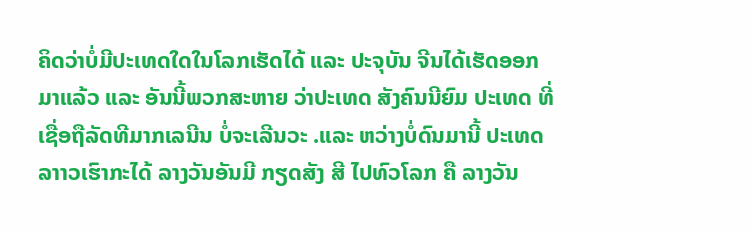ຄິດວ່າບໍ່ມີປະເທດໃດໃນໂລກເຮັດໄດ້ ແລະ ປະຈຸບັນ ຈີນໄດ້ເຮັດອອກມາແລ້ວ ແລະ ອັນນີ້ພວກສະຫາຍ ວ່າປະເທດ ສັງຄົນນີຍົມ ປະເທດ ທີ່ເຊື່ອຖືລັດທີມາກເລນີນ ບໍ່ຈະເລີນວະ .ແລະ ຫວ່າງບໍ່ດົນມານີ້ ປະເທດລາາວເຮົາກະໄດ້ ລາງວັນອັນມີ ກຽດສັງ ສີ ໄປທົວໂລກ ຄື ລາງວັນ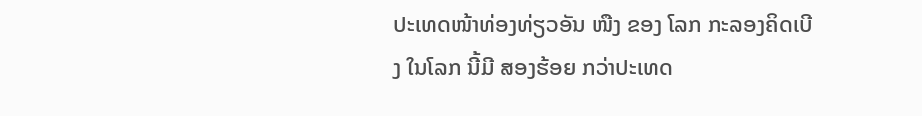ປະເທດໜ້າທ່ອງທ່ຽວອັນ ໜືງ ຂອງ ໂລກ ກະລອງຄິດເບີງ ໃນໂລກ ນີ້ມີ ສອງຮ້ອຍ ກວ່າປະເທດ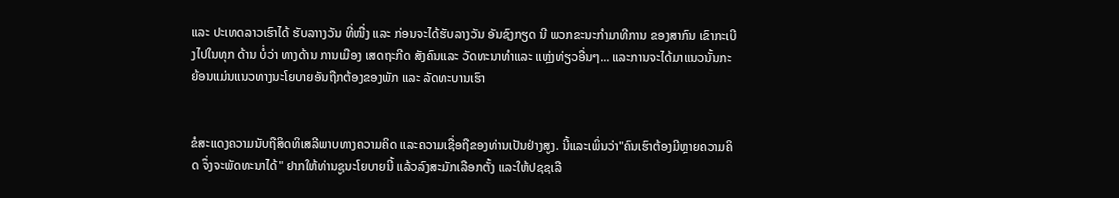ແລະ ປະເທດລາວເຮົາໄດ້ ຮັບລາາງວັນ ທີ່ໜື່ງ ແລະ ກ່ອນຈະໄດ້ຮັບລາງວັນ ອັນຊົງກຽດ ນີ ພວກຂະນະກຳມາທີການ ຂອງສາກົນ ເຂົາກະເບີງໄປໃນທຸກ ດ້ານ ບໍ່ວ່າ ທາງດ້ານ ການເມືອງ ເສດຖະກີດ ສັງຄົນແລະ ວັດທະນາທຳແລະ ແຫຼ່ງທ່ຽວອື່ນໆ... ແລະການຈະໄດ້ມາແນວນັ້ນກະຍ້ອນແມ່ນແນວທາງນະໂຍບາຍອັນຖືກຕ້ອງຂອງພັກ ແລະ ລັດທະບານເຮົາ


ຂໍສະແດງຄວາມນັບຖືສິດທິເສລີພາບທາງຄວາມຄິດ ແລະຄວາມເຊື່ອຖືຂອງທ່ານເປັນຢ່າງສູງ. ນີ້ແລະເພິ່ນວ່າ"ຄົນເຮົາຕ້ອງມີຫຼາຍຄວາມຄິດ ຈຶ່ງຈະພັດທະນາໄດ້" ຢາກໃຫ້ທ່ານຊູນະໂຍບາຍນີ້ ແລ້ວລົງສະມັກເລືອກຕັ້ງ ແລະໃຫ້ປຊຊເລື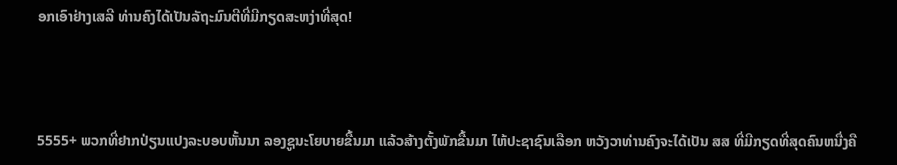ອກເອົາຢ່າງເສລີ ທ່ານຄົງໄດ້ເປັນລັຖະມົນຕີທີ່ມີກຽດສະຫງ່າທີ່ສຸດ!



5555+ ພວກທີ່ຢາກປ່ຽນແປງລະບອບຫັ້ນນາ ລອງຊູນະໂຍບາຍຂື້ນມາ ແລ້ວສ້າງຕັ້ງພັກຂື້ນມາ ໄຫ້ປະຊາຊົນເລືອກ ຫວັງວາທ່ານຄົງຈະໄດ້ເປັນ ສສ ທີ່ມີກຽດທີ່ສຸດຄົນຫນື່ງຄື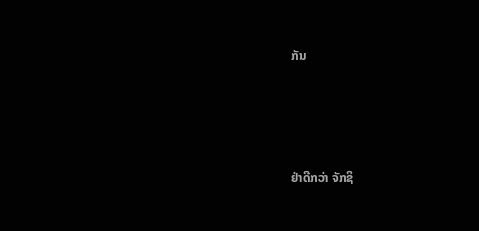ກັນ




ຢ່າດີກວ່າ ຈັກຊິ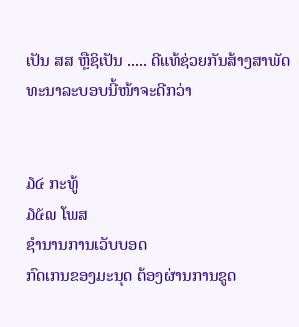ເປັນ ສສ ຫຼືຊິເປັນ ..... ດີແທ້ຊ່ວຍກັນສ້າງສາພັດທະນາລະບອບນີ້ໜ້າຈະດີກວ່າ


໓໔ ກະທູ້
໓໕໙ ໂພສ
ຊຳນານການເວັບບອດ
ກົດເກນຂອງມະນຸດ ຕ້ອງຜ່ານການຂູດ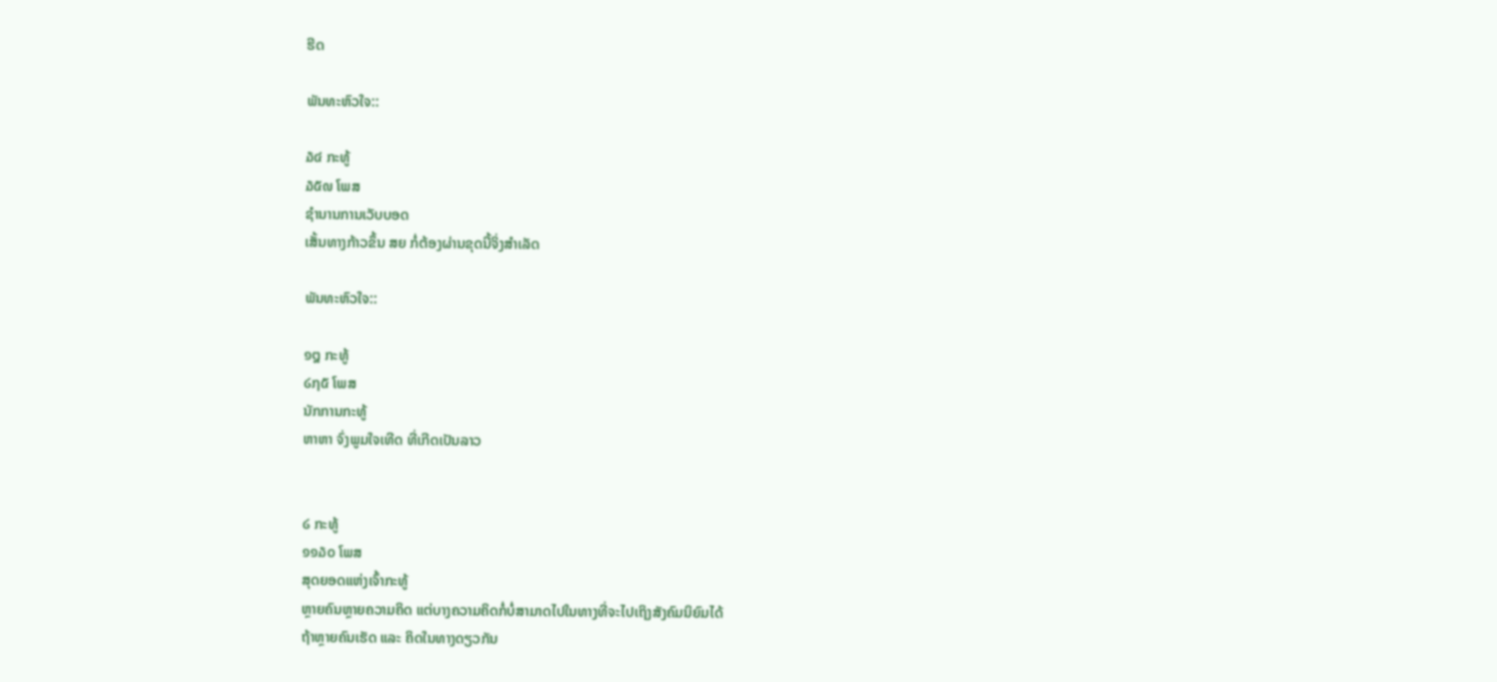ຮີດ

ພັນທະຫົວໃຈ::

໓໔ ກະທູ້
໓໕໙ ໂພສ
ຊຳນານການເວັບບອດ
ເສັ້ນທາງກ້າວຂຶ້ນ ສຍ ກໍ່ຕ້ອງຜ່ານຂຸດນີ້ຈິ່ງສຳເລັດ

ພັນທະຫົວໃຈ::

໑໘ ກະທູ້
໒໗໕ ໂພສ
ນັກການກະທູ້
ຫາຫາ ຈົ່ງພູມໃຈເທີດ ທີ່ເກີດເປັນລາວ


໒ ກະທູ້
໑໑໓໐ ໂພສ
ສຸດຍອດແຫ່ງເຈົ້າກະທູ້
ຫຼາຍຄົນຫຼາຍຄວາມຄິດ ແຕ່ບາງຄວາມຄິດກໍ່ບໍ່ສາມາດໄປໃນທາງທີ່ຈະໄປເຖິງສັງຄົມນິຍົມໄດ້
ຖ້າຫຼາຍຄົນເຮັດ ແລະ ຄິດໃນທາງດຽວກັນ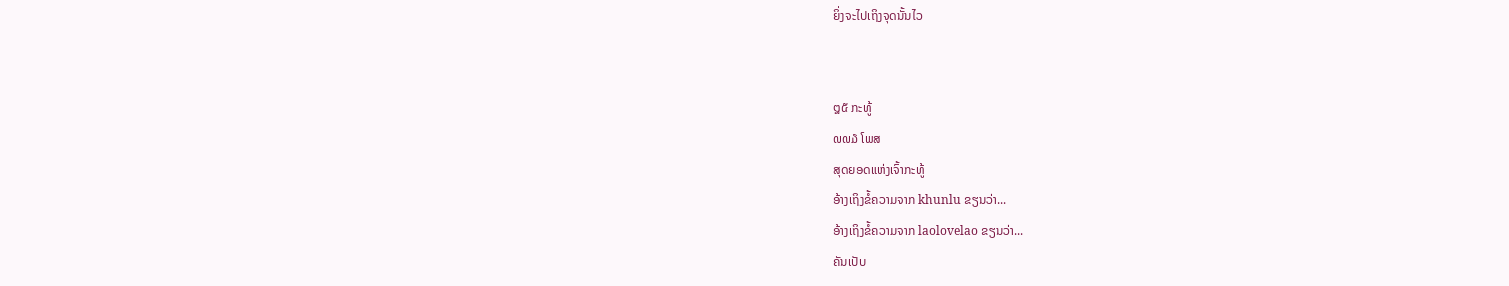ຍິ່ງຈະໄປເຖິງຈຸດນັ້ນໄວ


໘໕ ກະທູ້
໙໙໓ ໂພສ
ສຸດຍອດແຫ່ງເຈົ້າກະທູ້
ອ້າງເຖິງຂໍ້ຄວາມຈາກ khunlu ຂຽນວ່າ...
ອ້າງເຖິງຂໍ້ຄວາມຈາກ laolovelao ຂຽນວ່າ...
ຄັນເປັບ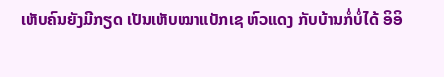ເຫັບຄົນຍັງມີກຽດ ເປັນເຫັບໝາແບັກເຊ ຫົວແດງ ກັບບ້ານກໍ່ບໍ່ໄດ້ ອິອິ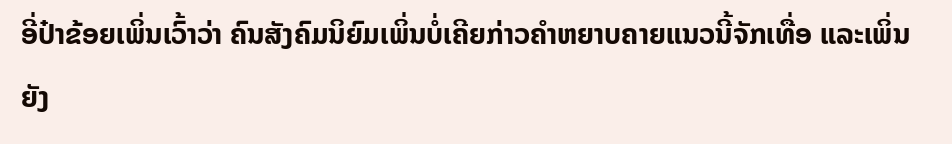ອີ່ປ໋າຂ້ອຍເພິ່ນເວົ້າວ່າ ຄົນສັງຄົມນິຍົມເພິ່ນບໍ່ເຄີຍກ່າວຄຳຫຍາບຄາຍແນວນີ້ຈັກເທື່ອ ແລະເພິ່ນຍັງ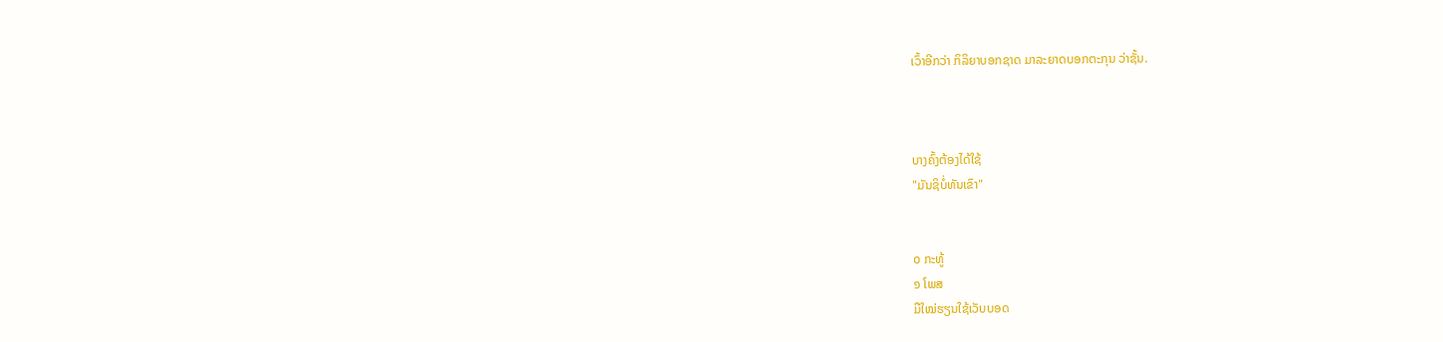ເວົ້າອີກວ່າ ກິລິຍາບອກຊາດ ມາລະຍາດບອກຕະກຸນ ວ່າຊັ້ນ.



ບາງຄົ້ງຕ້ອງໄດ້ໃຊ້
"ມັນຊິບໍ່ທັນເຂົາ"


໐ ກະທູ້
໑ ໂພສ
ມືໃໝ່ຮຽນໃຊ້ເວັບບອດ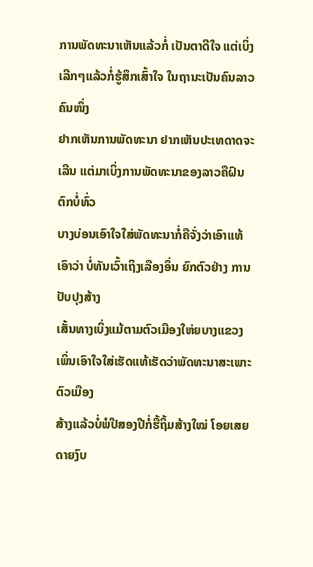ການພັດທະນາເຫັນແລ້ວກໍ່ ເປັນຕາດີໃຈ ແຕ່ເບິ່ງເລີກໆແລ້ວກໍ່ຮູ້ສຶກເສົ້າໃຈ ໃນຖານະເປັນຄົນລາວຄົນໜຶ່ງ
ຢາກເຫັນການພັດທະນາ ຢາກເຫັນປະເທດາດຈະເລີນ ແຕ່ມາເບິ່ງການພັດທະນາຂອງລາວຄືຝົນຕົກບໍ່ທົ່ວ
ບາງບ່ອນເອົາໃຈໃສ່ພັດທະນາກໍ່ຄືຈັ່ງວ່າເອົາແທ້ເອົາວ່າ ບໍ່ທັນເວົ້າເຖິງເລືອງອຶ່ນ ຍົກຕົວຢ່າງ ການປັບປຸງສ້າງ
ເສັ້ນທາງເບິ່ງແມ້ຕາມຕົວເມືອງໃຫ່ຍບາງແຂວງເພິ່ນເອົາໃຈໃສ່ເຮັດແທ້ເຮັດວ່າພັດທະນາສະເພາະຕົວເມືອງ
ສ້າງແລ້ວບໍ່ພໍປີສອງປີກໍ່ຮື້ຖິ້ມສ້າງໃໝ່ ໂອຍເສຍດາຍງົບ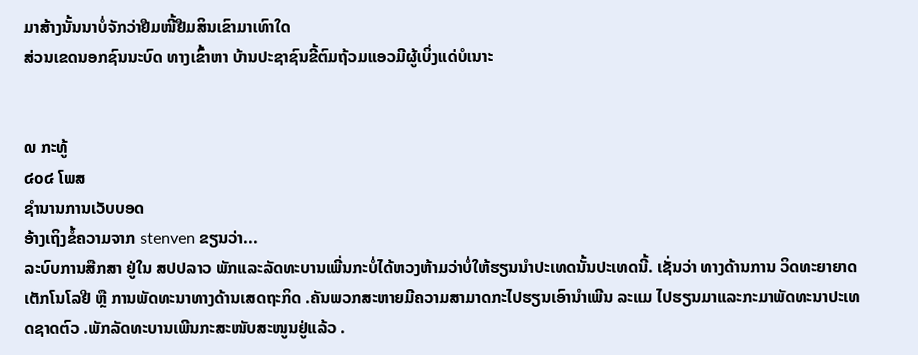ມາສ້າງນັ້ນນາບໍ່ຈັກວ່າຢືມໜີ້ຢືມສິນເຂົາມາເທົາໃດ
ສ່ວນເຂດນອກຊົນນະບົດ ທາງເຂົ້າຫາ ບ້ານປະຊາຊົນຂີ້ຕົມຖ້ວມແອວມີຜູ້ເບິ່ງແດ່ບໍເນາະ


໙ ກະທູ້
໔໐໔ ໂພສ
ຊຳນານການເວັບບອດ
ອ້າງເຖິງຂໍ້ຄວາມຈາກ stenven ຂຽນວ່າ...
ລະບົບການສືກສາ ຢູ່ໃນ ສປປລາວ ພັກແລະລັດທະບານເພີ່ນກະບໍ່ໄດ້ຫວງຫ້າມວ່າບໍ່ໃຫ້ຮຽນນຳປະເທດນັ້ນປະເທດນີ້. ເຊັ່ນວ່າ ທາງດ້ານການ ວິດທະຍາຍາດເຕັກໂນໂລຢີ ຫຼື ການພັດທະນາທາງດ້ານເສດຖະກິດ .ຄັນພວກສະຫາຍມີຄວາມສາມາດກະໄປຮຽນເອົານຳເພີນ ລະແມ ໄປຮຽນມາແລະກະມາພັດທະນາປະເທດຊາດຕົວ .ພັກລັດທະບານເພີນກະສະໜັບສະໜູນຢູ່ແລ້ວ .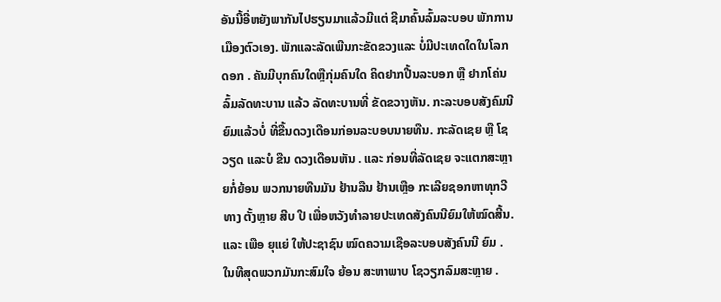ອັນນີ້ອີ່ຫຍັງພາກັນໄປຮຽນມາແລ້ວມີແຕ່ ຊີມາຄົ້ນລົ້ມລະບອບ ພັກການເມືອງຕົວເອງ. ພັກແລະລັດເພີນກະຂັດຂວງແລະ ບໍ່ມີປະເທດໃດໃນໂລກດອກ . ຄັນມີບຸກຄົນໃດຫຼືກຸ່ມຄົນໃດ ຄິດຢາກປີ້ນລະບອກ ຫຼື ຢາກໂຄ່ນລົ້ມລັດທະບານ ແລ້ວ ລັດທະບານທີ່ ຂັດຂວາງຫັນ. ກະລະບອບສັງຄົມນີຍົມແລ້ວບໍ່ ທີ່ຂື້ນດວງເດືອນກ່ອນລະບອບນາຍທືນ. ກະລັດເຊຍ ຫຼື ໂຊວຽດ ແລະບໍ ຂືນ ດວງເດືອນຫັນ . ແລະ ກ່ອນທີ່ລັດເຊຍ ຈະແຕກສະຫຼາຍກໍ່ຍ້ອນ ພວກນາຍທືນມັນ ຢ້ານລືນ ຢ້ານເຫຼືອ ກະເລີຍຊອກຫາທຸກວີທາງ ຕັ້ງຫຼາຍ ສີບ ປີ ເພື່ອຫວັງທຳລາຍປະເທດສັງຄົນນີຍົມໃຫ້ໝົດສີ້ນ.ແລະ ເພືອ ຍຸແຍ່ ໃຫ້ປະຊາຊົນ ໝົດຄວາມເຊືອລະບອບສັງຄົນນີ ຍົມ . ໃນທີສຸດພວກມັນກະສົມໃຈ ຍ້ອນ ສະຫາພາບ ໂຊວຽກລົມສະຫຼາຍ .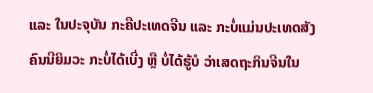ແລະ ໃນປະຈຸບັນ ກະຄືປະເທດຈີນ ແລະ ກະບໍ່ແມ່ນປະເທດສັງຄົນນີຍິມວະ ກະບໍ່ໄດ້ເບີ່ງ ຫຼື ບໍ່ໄດ້ຮູ້ບໍ ວ່າເສດຖະກິນຈີນໃນ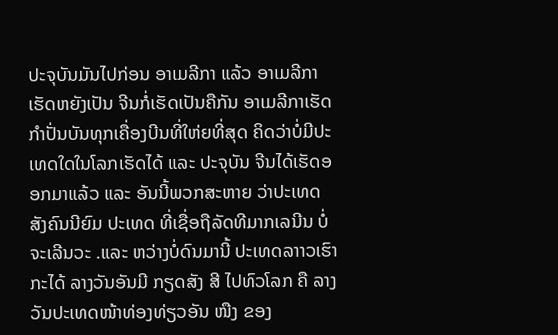ປະຈຸບັນມັນໄປກ່ອນ ອາເມລີກາ ແລ້ວ ອາເມລີກາເຮັດຫຍັງເປັນ ຈີນກໍ່ເຮັດເປັນຄືກັນ ອາເມລີກາເຮັດ ກຳປັ່ນບັນທຸກເຄື່ອງບີນທີ່ໃຫ່ຍທີ່ສຸດ ຄິດວ່າບໍ່ມີປະເທດໃດໃນໂລກເຮັດໄດ້ ແລະ ປະຈຸບັນ ຈີນໄດ້ເຮັດອອກມາແລ້ວ ແລະ ອັນນີ້ພວກສະຫາຍ ວ່າປະເທດ ສັງຄົນນີຍົມ ປະເທດ ທີ່ເຊື່ອຖືລັດທີມາກເລນີນ ບໍ່ຈະເລີນວະ .ແລະ ຫວ່າງບໍ່ດົນມານີ້ ປະເທດລາາວເຮົາກະໄດ້ ລາງວັນອັນມີ ກຽດສັງ ສີ ໄປທົວໂລກ ຄື ລາງວັນປະເທດໜ້າທ່ອງທ່ຽວອັນ ໜືງ ຂອງ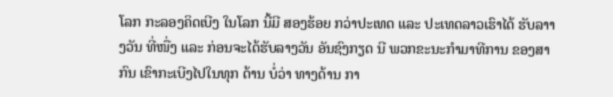ໂລກ ກະລອງຄິດເບີງ ໃນໂລກ ນີ້ມີ ສອງຮ້ອຍ ກວ່າປະເທດ ແລະ ປະເທດລາວເຮົາໄດ້ ຮັບລາາງວັນ ທີ່ໜື່ງ ແລະ ກ່ອນຈະໄດ້ຮັບລາງວັນ ອັນຊົງກຽດ ນີ ພວກຂະນະກຳມາທີການ ຂອງສາກົນ ເຂົາກະເບີງໄປໃນທຸກ ດ້ານ ບໍ່ວ່າ ທາງດ້ານ ກາ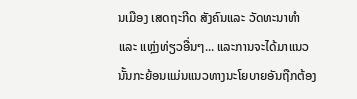ນເມືອງ ເສດຖະກີດ ສັງຄົນແລະ ວັດທະນາທຳແລະ ແຫຼ່ງທ່ຽວອື່ນໆ... ແລະການຈະໄດ້ມາແນວນັ້ນກະຍ້ອນແມ່ນແນວທາງນະໂຍບາຍອັນຖືກຕ້ອງ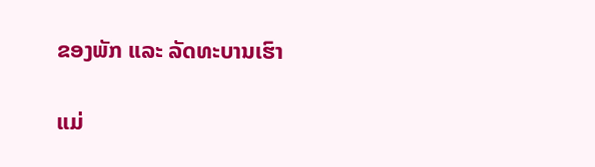ຂອງພັກ ແລະ ລັດທະບານເຮົາ


ແມ່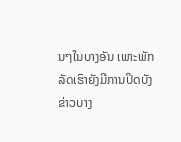ນໆໃນບາງອັນ ເພາະພັກລັດເຮົາຍັງມີການປິດບັງຂ່າວບາງ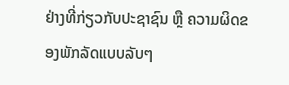ຢ່າງທີ່ກ່ຽວກັບປະຊາຊົນ ຫຼື ຄວາມຜິດຂອງພັກລັດແບບລັບໆ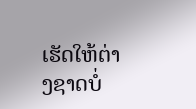ເຮັດໃຫ້ຕ່າງຊາດບໍ່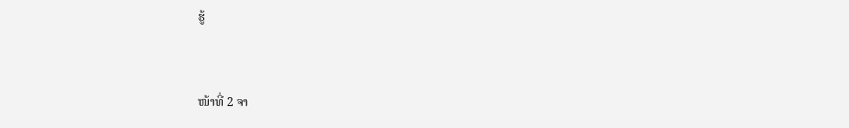ຮູ້


ໜ້າທີ່ 2 ຈາ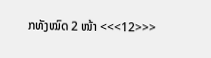ກທັງໝົດ 2 ໜ້າ <<<12>>>